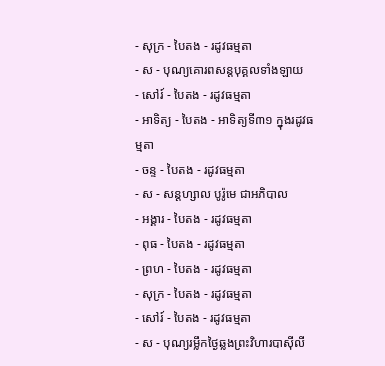- សុក្រ - បៃតង - រដូវធម្មតា
- ស - បុណ្យគោរពសន្ដបុគ្គលទាំងឡាយ
- សៅរ៍ - បៃតង - រដូវធម្មតា
- អាទិត្យ - បៃតង - អាទិត្យទី៣១ ក្នុងរដូវធម្មតា
- ចន្ទ - បៃតង - រដូវធម្មតា
- ស - សន្ដហ្សាល បូរ៉ូមេ ជាអភិបាល
- អង្គារ - បៃតង - រដូវធម្មតា
- ពុធ - បៃតង - រដូវធម្មតា
- ព្រហ - បៃតង - រដូវធម្មតា
- សុក្រ - បៃតង - រដូវធម្មតា
- សៅរ៍ - បៃតង - រដូវធម្មតា
- ស - បុណ្យរម្លឹកថ្ងៃឆ្លងព្រះវិហារបាស៊ីលី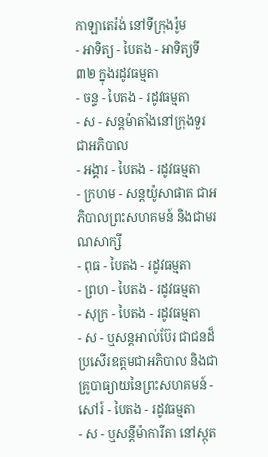កាឡាតេរ៉ង់ នៅទីក្រុងរ៉ូម
- អាទិត្យ - បៃតង - អាទិត្យទី៣២ ក្នុងរដូវធម្មតា
- ចន្ទ - បៃតង - រដូវធម្មតា
- ស - សន្ដម៉ាតាំងនៅក្រុងទួរ ជាអភិបាល
- អង្គារ - បៃតង - រដូវធម្មតា
- ក្រហម - សន្ដយ៉ូសាផាត ជាអភិបាលព្រះសហគមន៍ និងជាមរណសាក្សី
- ពុធ - បៃតង - រដូវធម្មតា
- ព្រហ - បៃតង - រដូវធម្មតា
- សុក្រ - បៃតង - រដូវធម្មតា
- ស - ឬសន្ដអាល់ប៊ែរ ជាជនដ៏ប្រសើរឧត្ដមជាអភិបាល និងជាគ្រូបាធ្យាយនៃព្រះសហគមន៍ - សៅរ៍ - បៃតង - រដូវធម្មតា
- ស - ឬសន្ដីម៉ាការីតា នៅស្កុត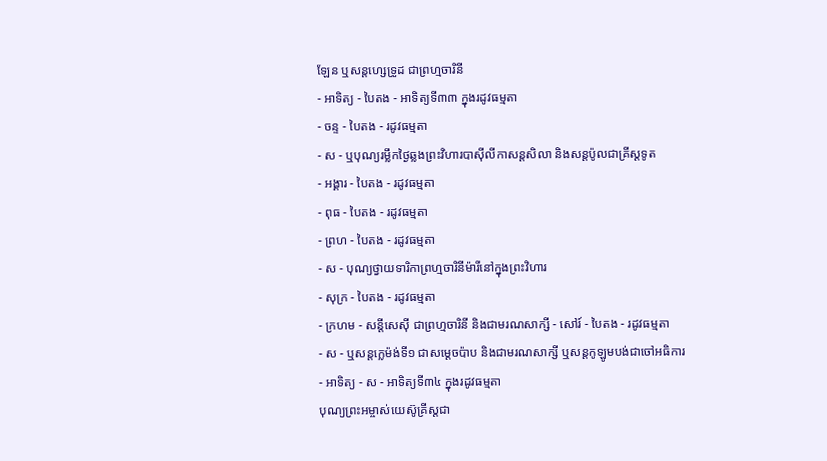ឡែន ឬសន្ដហ្សេទ្រូដ ជាព្រហ្មចារិនី
- អាទិត្យ - បៃតង - អាទិត្យទី៣៣ ក្នុងរដូវធម្មតា
- ចន្ទ - បៃតង - រដូវធម្មតា
- ស - ឬបុណ្យរម្លឹកថ្ងៃឆ្លងព្រះវិហារបាស៊ីលីកាសន្ដសិលា និងសន្ដប៉ូលជាគ្រីស្ដទូត
- អង្គារ - បៃតង - រដូវធម្មតា
- ពុធ - បៃតង - រដូវធម្មតា
- ព្រហ - បៃតង - រដូវធម្មតា
- ស - បុណ្យថ្វាយទារិកាព្រហ្មចារិនីម៉ារីនៅក្នុងព្រះវិហារ
- សុក្រ - បៃតង - រដូវធម្មតា
- ក្រហម - សន្ដីសេស៊ី ជាព្រហ្មចារិនី និងជាមរណសាក្សី - សៅរ៍ - បៃតង - រដូវធម្មតា
- ស - ឬសន្ដក្លេម៉ង់ទី១ ជាសម្ដេចប៉ាប និងជាមរណសាក្សី ឬសន្ដកូឡូមបង់ជាចៅអធិការ
- អាទិត្យ - ស - អាទិត្យទី៣៤ ក្នុងរដូវធម្មតា
បុណ្យព្រះអម្ចាស់យេស៊ូគ្រីស្ដជា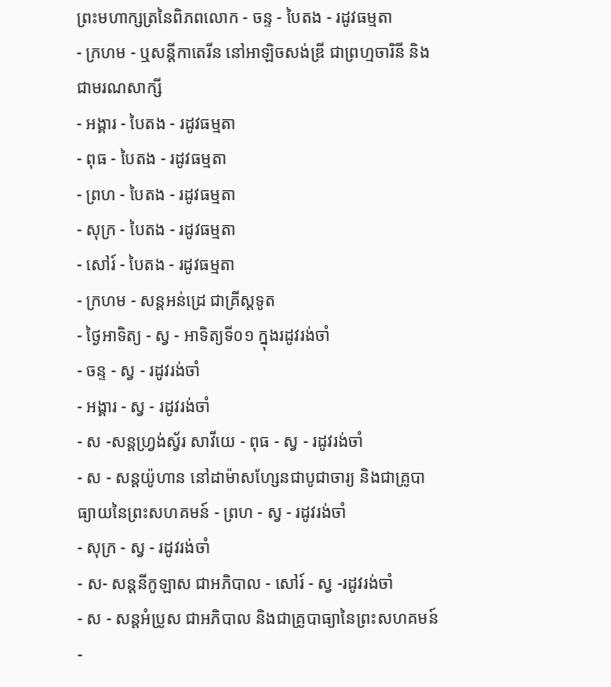ព្រះមហាក្សត្រនៃពិភពលោក - ចន្ទ - បៃតង - រដូវធម្មតា
- ក្រហម - ឬសន្ដីកាតេរីន នៅអាឡិចសង់ឌ្រី ជាព្រហ្មចារិនី និងជាមរណសាក្សី
- អង្គារ - បៃតង - រដូវធម្មតា
- ពុធ - បៃតង - រដូវធម្មតា
- ព្រហ - បៃតង - រដូវធម្មតា
- សុក្រ - បៃតង - រដូវធម្មតា
- សៅរ៍ - បៃតង - រដូវធម្មតា
- ក្រហម - សន្ដអន់ដ្រេ ជាគ្រីស្ដទូត
- ថ្ងៃអាទិត្យ - ស្វ - អាទិត្យទី០១ ក្នុងរដូវរង់ចាំ
- ចន្ទ - ស្វ - រដូវរង់ចាំ
- អង្គារ - ស្វ - រដូវរង់ចាំ
- ស -សន្ដហ្វ្រង់ស្វ័រ សាវីយេ - ពុធ - ស្វ - រដូវរង់ចាំ
- ស - សន្ដយ៉ូហាន នៅដាម៉ាសហ្សែនជាបូជាចារ្យ និងជាគ្រូបាធ្យាយនៃព្រះសហគមន៍ - ព្រហ - ស្វ - រដូវរង់ចាំ
- សុក្រ - ស្វ - រដូវរង់ចាំ
- ស- សន្ដនីកូឡាស ជាអភិបាល - សៅរ៍ - ស្វ -រដូវរង់ចាំ
- ស - សន្ដអំប្រូស ជាអភិបាល និងជាគ្រូបាធ្យានៃព្រះសហគមន៍ -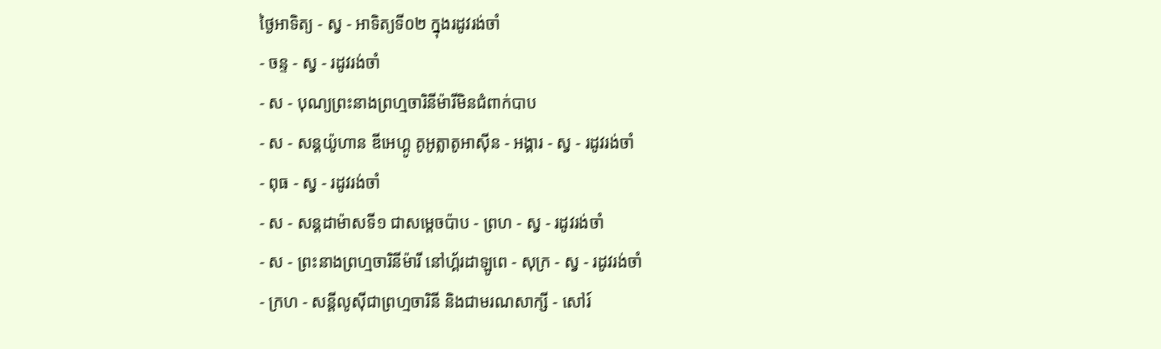ថ្ងៃអាទិត្យ - ស្វ - អាទិត្យទី០២ ក្នុងរដូវរង់ចាំ
- ចន្ទ - ស្វ - រដូវរង់ចាំ
- ស - បុណ្យព្រះនាងព្រហ្មចារិនីម៉ារីមិនជំពាក់បាប
- ស - សន្ដយ៉ូហាន ឌីអេហ្គូ គូអូត្លាតូអាស៊ីន - អង្គារ - ស្វ - រដូវរង់ចាំ
- ពុធ - ស្វ - រដូវរង់ចាំ
- ស - សន្ដដាម៉ាសទី១ ជាសម្ដេចប៉ាប - ព្រហ - ស្វ - រដូវរង់ចាំ
- ស - ព្រះនាងព្រហ្មចារិនីម៉ារី នៅហ្គ័រដាឡូពេ - សុក្រ - ស្វ - រដូវរង់ចាំ
- ក្រហ - សន្ដីលូស៊ីជាព្រហ្មចារិនី និងជាមរណសាក្សី - សៅរ៍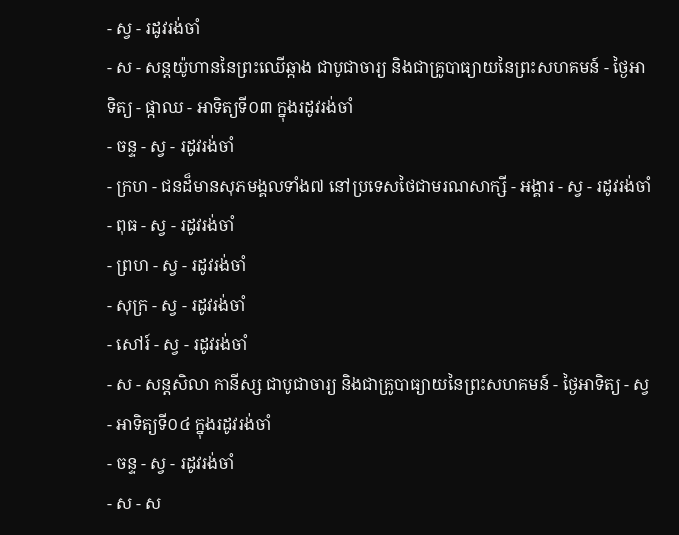- ស្វ - រដូវរង់ចាំ
- ស - សន្ដយ៉ូហាននៃព្រះឈើឆ្កាង ជាបូជាចារ្យ និងជាគ្រូបាធ្យាយនៃព្រះសហគមន៍ - ថ្ងៃអាទិត្យ - ផ្កាឈ - អាទិត្យទី០៣ ក្នុងរដូវរង់ចាំ
- ចន្ទ - ស្វ - រដូវរង់ចាំ
- ក្រហ - ជនដ៏មានសុភមង្គលទាំង៧ នៅប្រទេសថៃជាមរណសាក្សី - អង្គារ - ស្វ - រដូវរង់ចាំ
- ពុធ - ស្វ - រដូវរង់ចាំ
- ព្រហ - ស្វ - រដូវរង់ចាំ
- សុក្រ - ស្វ - រដូវរង់ចាំ
- សៅរ៍ - ស្វ - រដូវរង់ចាំ
- ស - សន្ដសិលា កានីស្ស ជាបូជាចារ្យ និងជាគ្រូបាធ្យាយនៃព្រះសហគមន៍ - ថ្ងៃអាទិត្យ - ស្វ - អាទិត្យទី០៤ ក្នុងរដូវរង់ចាំ
- ចន្ទ - ស្វ - រដូវរង់ចាំ
- ស - ស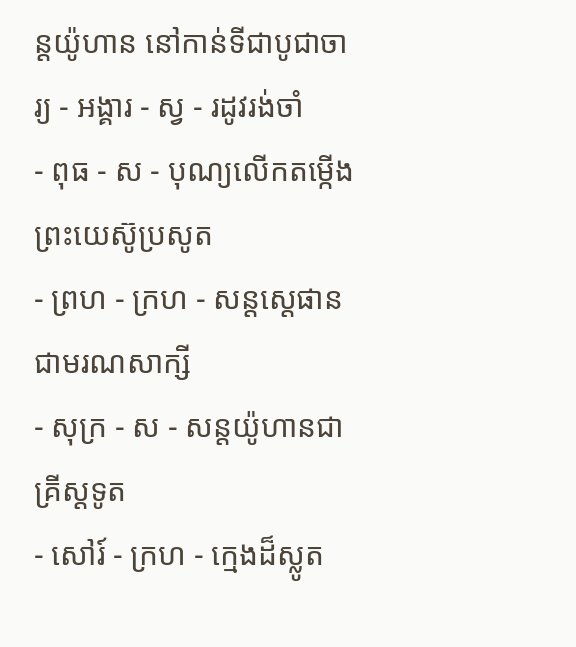ន្ដយ៉ូហាន នៅកាន់ទីជាបូជាចារ្យ - អង្គារ - ស្វ - រដូវរង់ចាំ
- ពុធ - ស - បុណ្យលើកតម្កើងព្រះយេស៊ូប្រសូត
- ព្រហ - ក្រហ - សន្តស្តេផានជាមរណសាក្សី
- សុក្រ - ស - សន្តយ៉ូហានជាគ្រីស្តទូត
- សៅរ៍ - ក្រហ - ក្មេងដ៏ស្លូត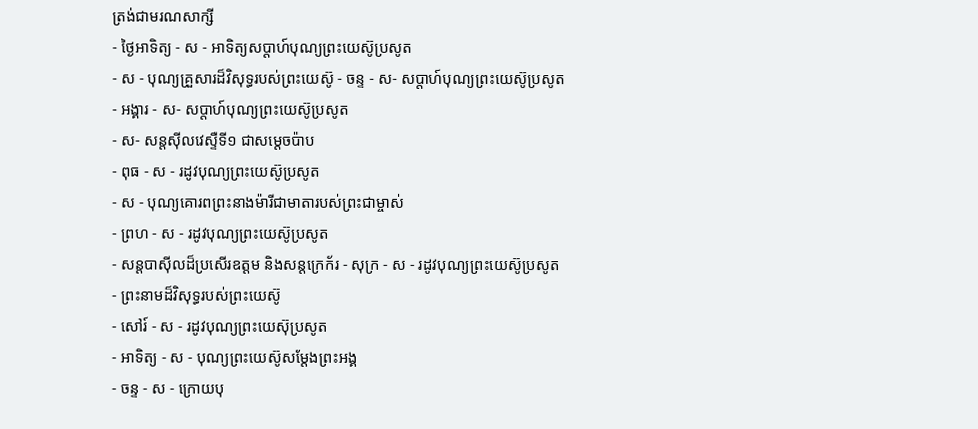ត្រង់ជាមរណសាក្សី
- ថ្ងៃអាទិត្យ - ស - អាទិត្យសប្ដាហ៍បុណ្យព្រះយេស៊ូប្រសូត
- ស - បុណ្យគ្រួសារដ៏វិសុទ្ធរបស់ព្រះយេស៊ូ - ចន្ទ - ស- សប្ដាហ៍បុណ្យព្រះយេស៊ូប្រសូត
- អង្គារ - ស- សប្ដាហ៍បុណ្យព្រះយេស៊ូប្រសូត
- ស- សន្ដស៊ីលវេស្ទឺទី១ ជាសម្ដេចប៉ាប
- ពុធ - ស - រដូវបុណ្យព្រះយេស៊ូប្រសូត
- ស - បុណ្យគោរពព្រះនាងម៉ារីជាមាតារបស់ព្រះជាម្ចាស់
- ព្រហ - ស - រដូវបុណ្យព្រះយេស៊ូប្រសូត
- សន្ដបាស៊ីលដ៏ប្រសើរឧត្ដម និងសន្ដក្រេក័រ - សុក្រ - ស - រដូវបុណ្យព្រះយេស៊ូប្រសូត
- ព្រះនាមដ៏វិសុទ្ធរបស់ព្រះយេស៊ូ
- សៅរ៍ - ស - រដូវបុណ្យព្រះយេស៊ុប្រសូត
- អាទិត្យ - ស - បុណ្យព្រះយេស៊ូសម្ដែងព្រះអង្គ
- ចន្ទ - ស - ក្រោយបុ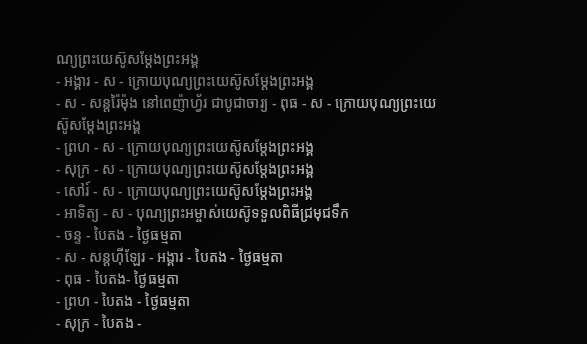ណ្យព្រះយេស៊ូសម្ដែងព្រះអង្គ
- អង្គារ - ស - ក្រោយបុណ្យព្រះយេស៊ូសម្ដែងព្រះអង្គ
- ស - សន្ដរ៉ៃម៉ុង នៅពេញ៉ាហ្វ័រ ជាបូជាចារ្យ - ពុធ - ស - ក្រោយបុណ្យព្រះយេស៊ូសម្ដែងព្រះអង្គ
- ព្រហ - ស - ក្រោយបុណ្យព្រះយេស៊ូសម្ដែងព្រះអង្គ
- សុក្រ - ស - ក្រោយបុណ្យព្រះយេស៊ូសម្ដែងព្រះអង្គ
- សៅរ៍ - ស - ក្រោយបុណ្យព្រះយេស៊ូសម្ដែងព្រះអង្គ
- អាទិត្យ - ស - បុណ្យព្រះអម្ចាស់យេស៊ូទទួលពិធីជ្រមុជទឹក
- ចន្ទ - បៃតង - ថ្ងៃធម្មតា
- ស - សន្ដហ៊ីឡែរ - អង្គារ - បៃតង - ថ្ងៃធម្មតា
- ពុធ - បៃតង- ថ្ងៃធម្មតា
- ព្រហ - បៃតង - ថ្ងៃធម្មតា
- សុក្រ - បៃតង -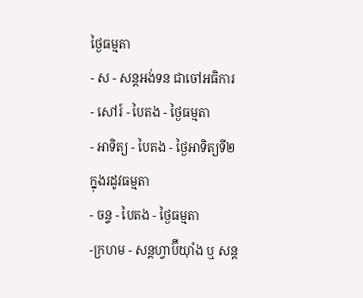ថ្ងៃធម្មតា
- ស - សន្ដអង់ទន ជាចៅអធិការ - សៅរ៍ - បៃតង - ថ្ងៃធម្មតា
- អាទិត្យ - បៃតង - ថ្ងៃអាទិត្យទី២ ក្នុងរដូវធម្មតា
- ចន្ទ - បៃតង - ថ្ងៃធម្មតា
-ក្រហម - សន្ដហ្វាប៊ីយ៉ាំង ឬ សន្ដ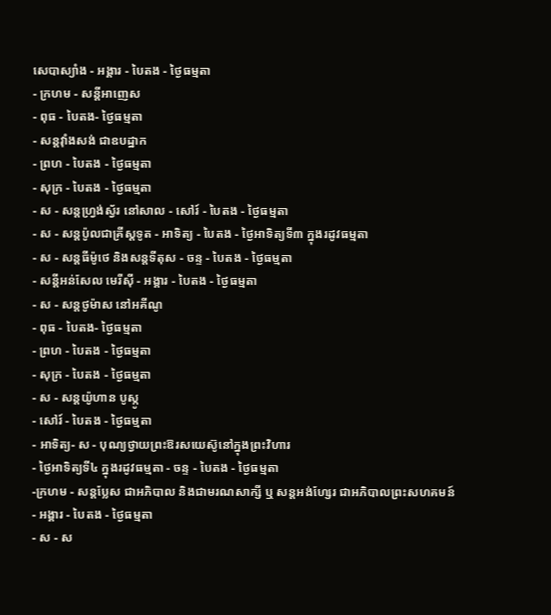សេបាស្យាំង - អង្គារ - បៃតង - ថ្ងៃធម្មតា
- ក្រហម - សន្ដីអាញេស
- ពុធ - បៃតង- ថ្ងៃធម្មតា
- សន្ដវ៉ាំងសង់ ជាឧបដ្ឋាក
- ព្រហ - បៃតង - ថ្ងៃធម្មតា
- សុក្រ - បៃតង - ថ្ងៃធម្មតា
- ស - សន្ដហ្វ្រង់ស្វ័រ នៅសាល - សៅរ៍ - បៃតង - ថ្ងៃធម្មតា
- ស - សន្ដប៉ូលជាគ្រីស្ដទូត - អាទិត្យ - បៃតង - ថ្ងៃអាទិត្យទី៣ ក្នុងរដូវធម្មតា
- ស - សន្ដធីម៉ូថេ និងសន្ដទីតុស - ចន្ទ - បៃតង - ថ្ងៃធម្មតា
- សន្ដីអន់សែល មេរីស៊ី - អង្គារ - បៃតង - ថ្ងៃធម្មតា
- ស - សន្ដថូម៉ាស នៅអគីណូ
- ពុធ - បៃតង- ថ្ងៃធម្មតា
- ព្រហ - បៃតង - ថ្ងៃធម្មតា
- សុក្រ - បៃតង - ថ្ងៃធម្មតា
- ស - សន្ដយ៉ូហាន បូស្កូ
- សៅរ៍ - បៃតង - ថ្ងៃធម្មតា
- អាទិត្យ- ស - បុណ្យថ្វាយព្រះឱរសយេស៊ូនៅក្នុងព្រះវិហារ
- ថ្ងៃអាទិត្យទី៤ ក្នុងរដូវធម្មតា - ចន្ទ - បៃតង - ថ្ងៃធម្មតា
-ក្រហម - សន្ដប្លែស ជាអភិបាល និងជាមរណសាក្សី ឬ សន្ដអង់ហ្សែរ ជាអភិបាលព្រះសហគមន៍
- អង្គារ - បៃតង - ថ្ងៃធម្មតា
- ស - ស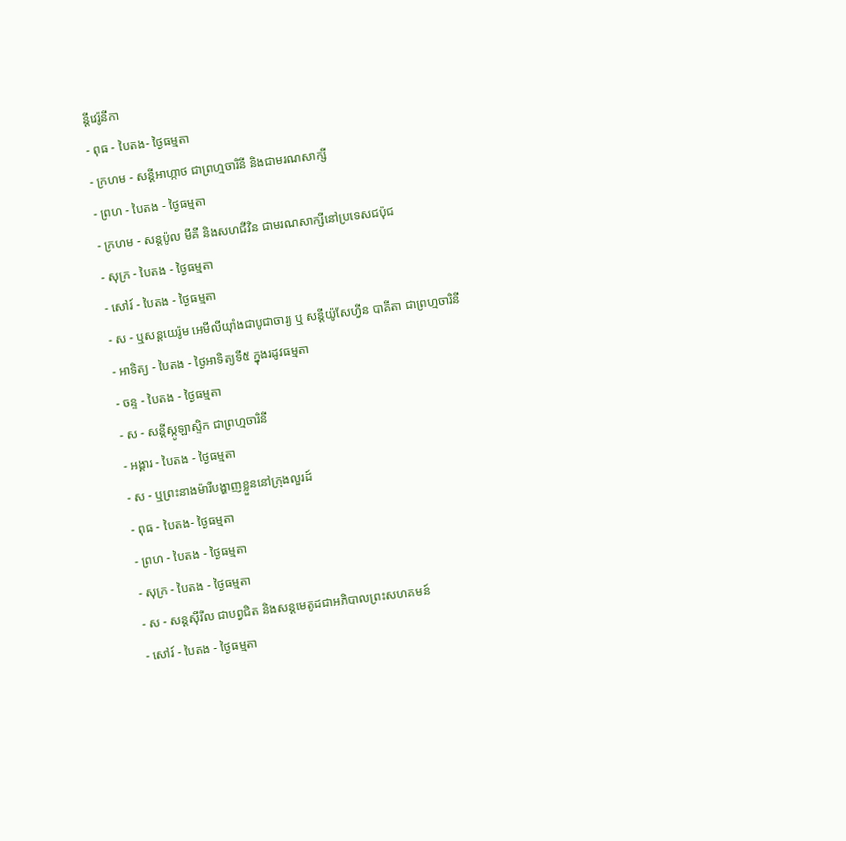ន្ដីវេរ៉ូនីកា
- ពុធ - បៃតង- ថ្ងៃធម្មតា
- ក្រហម - សន្ដីអាហ្កាថ ជាព្រហ្មចារិនី និងជាមរណសាក្សី
- ព្រហ - បៃតង - ថ្ងៃធម្មតា
- ក្រហម - សន្ដប៉ូល មីគី និងសហជីវិន ជាមរណសាក្សីនៅប្រទេសជប៉ុជ
- សុក្រ - បៃតង - ថ្ងៃធម្មតា
- សៅរ៍ - បៃតង - ថ្ងៃធម្មតា
- ស - ឬសន្ដយេរ៉ូម អេមីលីយ៉ាំងជាបូជាចារ្យ ឬ សន្ដីយ៉ូសែហ្វីន បាគីតា ជាព្រហ្មចារិនី
- អាទិត្យ - បៃតង - ថ្ងៃអាទិត្យទី៥ ក្នុងរដូវធម្មតា
- ចន្ទ - បៃតង - ថ្ងៃធម្មតា
- ស - សន្ដីស្កូឡាស្ទិក ជាព្រហ្មចារិនី
- អង្គារ - បៃតង - ថ្ងៃធម្មតា
- ស - ឬព្រះនាងម៉ារីបង្ហាញខ្លួននៅក្រុងលួរដ៍
- ពុធ - បៃតង- ថ្ងៃធម្មតា
- ព្រហ - បៃតង - ថ្ងៃធម្មតា
- សុក្រ - បៃតង - ថ្ងៃធម្មតា
- ស - សន្ដស៊ីរីល ជាបព្វជិត និងសន្ដមេតូដជាអភិបាលព្រះសហគមន៍
- សៅរ៍ - បៃតង - ថ្ងៃធម្មតា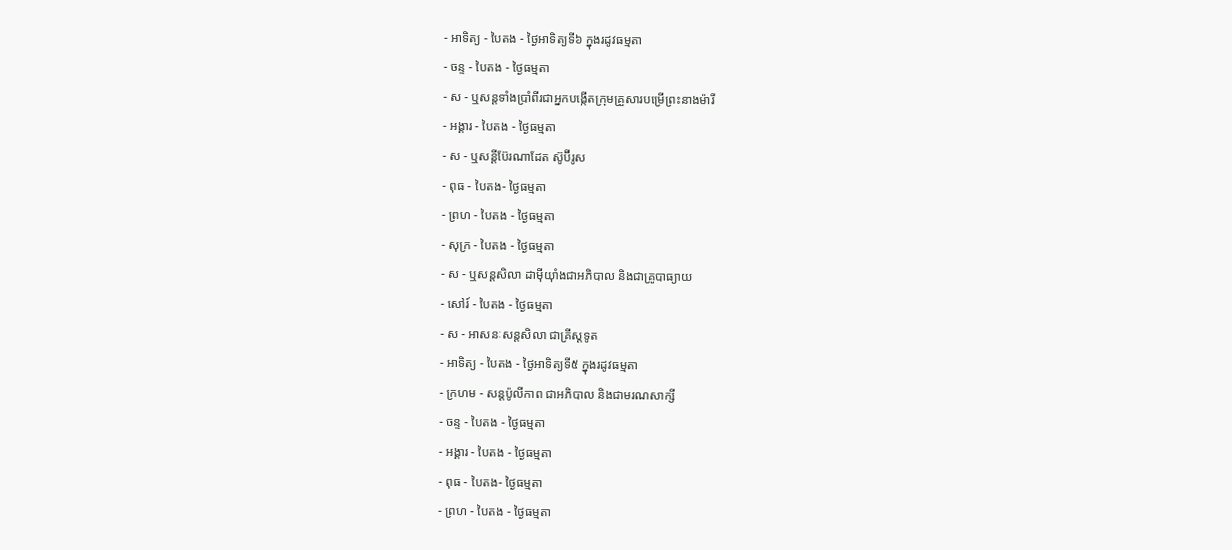- អាទិត្យ - បៃតង - ថ្ងៃអាទិត្យទី៦ ក្នុងរដូវធម្មតា
- ចន្ទ - បៃតង - ថ្ងៃធម្មតា
- ស - ឬសន្ដទាំងប្រាំពីរជាអ្នកបង្កើតក្រុមគ្រួសារបម្រើព្រះនាងម៉ារី
- អង្គារ - បៃតង - ថ្ងៃធម្មតា
- ស - ឬសន្ដីប៊ែរណាដែត ស៊ូប៊ីរូស
- ពុធ - បៃតង- ថ្ងៃធម្មតា
- ព្រហ - បៃតង - ថ្ងៃធម្មតា
- សុក្រ - បៃតង - ថ្ងៃធម្មតា
- ស - ឬសន្ដសិលា ដាម៉ីយ៉ាំងជាអភិបាល និងជាគ្រូបាធ្យាយ
- សៅរ៍ - បៃតង - ថ្ងៃធម្មតា
- ស - អាសនៈសន្ដសិលា ជាគ្រីស្ដទូត
- អាទិត្យ - បៃតង - ថ្ងៃអាទិត្យទី៥ ក្នុងរដូវធម្មតា
- ក្រហម - សន្ដប៉ូលីកាព ជាអភិបាល និងជាមរណសាក្សី
- ចន្ទ - បៃតង - ថ្ងៃធម្មតា
- អង្គារ - បៃតង - ថ្ងៃធម្មតា
- ពុធ - បៃតង- ថ្ងៃធម្មតា
- ព្រហ - បៃតង - ថ្ងៃធម្មតា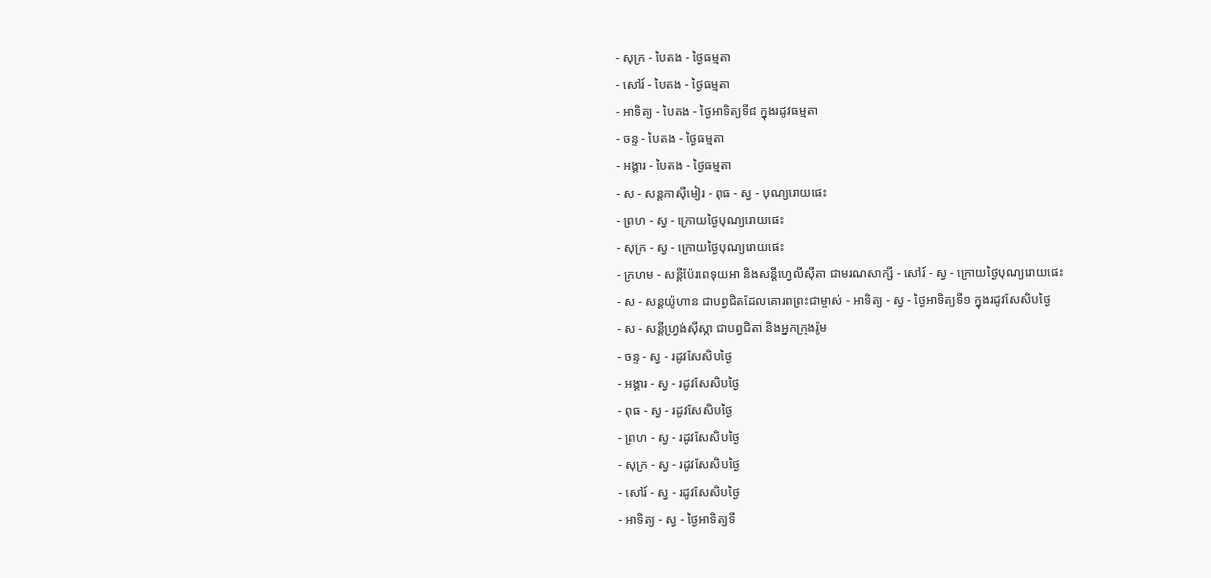- សុក្រ - បៃតង - ថ្ងៃធម្មតា
- សៅរ៍ - បៃតង - ថ្ងៃធម្មតា
- អាទិត្យ - បៃតង - ថ្ងៃអាទិត្យទី៨ ក្នុងរដូវធម្មតា
- ចន្ទ - បៃតង - ថ្ងៃធម្មតា
- អង្គារ - បៃតង - ថ្ងៃធម្មតា
- ស - សន្ដកាស៊ីមៀរ - ពុធ - ស្វ - បុណ្យរោយផេះ
- ព្រហ - ស្វ - ក្រោយថ្ងៃបុណ្យរោយផេះ
- សុក្រ - ស្វ - ក្រោយថ្ងៃបុណ្យរោយផេះ
- ក្រហម - សន្ដីប៉ែរពេទុយអា និងសន្ដីហ្វេលីស៊ីតា ជាមរណសាក្សី - សៅរ៍ - ស្វ - ក្រោយថ្ងៃបុណ្យរោយផេះ
- ស - សន្ដយ៉ូហាន ជាបព្វជិតដែលគោរពព្រះជាម្ចាស់ - អាទិត្យ - ស្វ - ថ្ងៃអាទិត្យទី១ ក្នុងរដូវសែសិបថ្ងៃ
- ស - សន្ដីហ្វ្រង់ស៊ីស្កា ជាបព្វជិតា និងអ្នកក្រុងរ៉ូម
- ចន្ទ - ស្វ - រដូវសែសិបថ្ងៃ
- អង្គារ - ស្វ - រដូវសែសិបថ្ងៃ
- ពុធ - ស្វ - រដូវសែសិបថ្ងៃ
- ព្រហ - ស្វ - រដូវសែសិបថ្ងៃ
- សុក្រ - ស្វ - រដូវសែសិបថ្ងៃ
- សៅរ៍ - ស្វ - រដូវសែសិបថ្ងៃ
- អាទិត្យ - ស្វ - ថ្ងៃអាទិត្យទី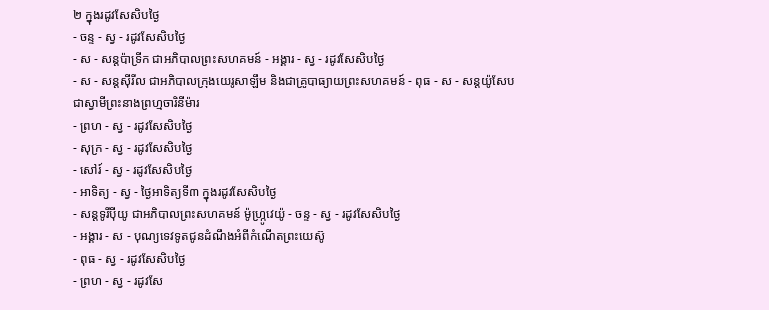២ ក្នុងរដូវសែសិបថ្ងៃ
- ចន្ទ - ស្វ - រដូវសែសិបថ្ងៃ
- ស - សន្ដប៉ាទ្រីក ជាអភិបាលព្រះសហគមន៍ - អង្គារ - ស្វ - រដូវសែសិបថ្ងៃ
- ស - សន្ដស៊ីរីល ជាអភិបាលក្រុងយេរូសាឡឹម និងជាគ្រូបាធ្យាយព្រះសហគមន៍ - ពុធ - ស - សន្ដយ៉ូសែប ជាស្វាមីព្រះនាងព្រហ្មចារិនីម៉ារ
- ព្រហ - ស្វ - រដូវសែសិបថ្ងៃ
- សុក្រ - ស្វ - រដូវសែសិបថ្ងៃ
- សៅរ៍ - ស្វ - រដូវសែសិបថ្ងៃ
- អាទិត្យ - ស្វ - ថ្ងៃអាទិត្យទី៣ ក្នុងរដូវសែសិបថ្ងៃ
- សន្ដទូរីប៉ីយូ ជាអភិបាលព្រះសហគមន៍ ម៉ូហ្ក្រូវេយ៉ូ - ចន្ទ - ស្វ - រដូវសែសិបថ្ងៃ
- អង្គារ - ស - បុណ្យទេវទូតជូនដំណឹងអំពីកំណើតព្រះយេស៊ូ
- ពុធ - ស្វ - រដូវសែសិបថ្ងៃ
- ព្រហ - ស្វ - រដូវសែ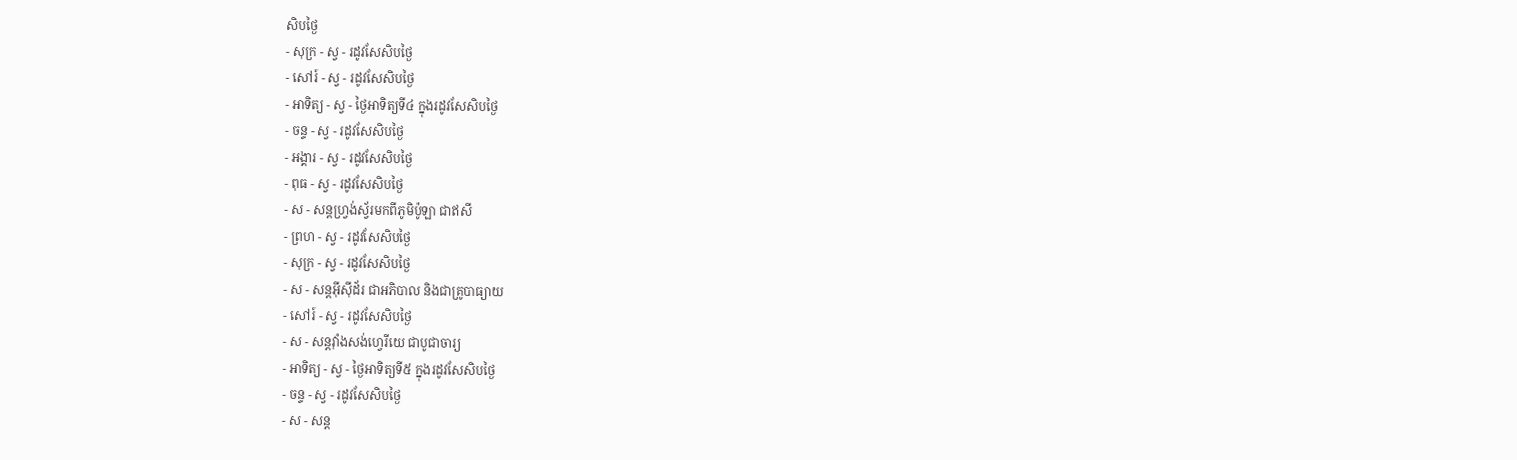សិបថ្ងៃ
- សុក្រ - ស្វ - រដូវសែសិបថ្ងៃ
- សៅរ៍ - ស្វ - រដូវសែសិបថ្ងៃ
- អាទិត្យ - ស្វ - ថ្ងៃអាទិត្យទី៤ ក្នុងរដូវសែសិបថ្ងៃ
- ចន្ទ - ស្វ - រដូវសែសិបថ្ងៃ
- អង្គារ - ស្វ - រដូវសែសិបថ្ងៃ
- ពុធ - ស្វ - រដូវសែសិបថ្ងៃ
- ស - សន្ដហ្វ្រង់ស្វ័រមកពីភូមិប៉ូឡា ជាឥសី
- ព្រហ - ស្វ - រដូវសែសិបថ្ងៃ
- សុក្រ - ស្វ - រដូវសែសិបថ្ងៃ
- ស - សន្ដអ៊ីស៊ីដ័រ ជាអភិបាល និងជាគ្រូបាធ្យាយ
- សៅរ៍ - ស្វ - រដូវសែសិបថ្ងៃ
- ស - សន្ដវ៉ាំងសង់ហ្វេរីយេ ជាបូជាចារ្យ
- អាទិត្យ - ស្វ - ថ្ងៃអាទិត្យទី៥ ក្នុងរដូវសែសិបថ្ងៃ
- ចន្ទ - ស្វ - រដូវសែសិបថ្ងៃ
- ស - សន្ដ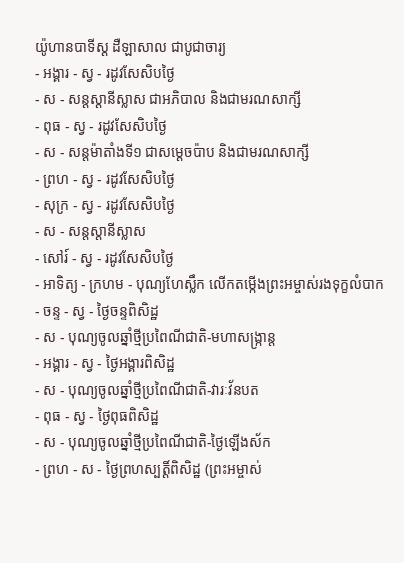យ៉ូហានបាទីស្ដ ដឺឡាសាល ជាបូជាចារ្យ
- អង្គារ - ស្វ - រដូវសែសិបថ្ងៃ
- ស - សន្ដស្ដានីស្លាស ជាអភិបាល និងជាមរណសាក្សី
- ពុធ - ស្វ - រដូវសែសិបថ្ងៃ
- ស - សន្ដម៉ាតាំងទី១ ជាសម្ដេចប៉ាប និងជាមរណសាក្សី
- ព្រហ - ស្វ - រដូវសែសិបថ្ងៃ
- សុក្រ - ស្វ - រដូវសែសិបថ្ងៃ
- ស - សន្ដស្ដានីស្លាស
- សៅរ៍ - ស្វ - រដូវសែសិបថ្ងៃ
- អាទិត្យ - ក្រហម - បុណ្យហែស្លឹក លើកតម្កើងព្រះអម្ចាស់រងទុក្ខលំបាក
- ចន្ទ - ស្វ - ថ្ងៃចន្ទពិសិដ្ឋ
- ស - បុណ្យចូលឆ្នាំថ្មីប្រពៃណីជាតិ-មហាសង្រ្កាន្ដ
- អង្គារ - ស្វ - ថ្ងៃអង្គារពិសិដ្ឋ
- ស - បុណ្យចូលឆ្នាំថ្មីប្រពៃណីជាតិ-វារៈវ័នបត
- ពុធ - ស្វ - ថ្ងៃពុធពិសិដ្ឋ
- ស - បុណ្យចូលឆ្នាំថ្មីប្រពៃណីជាតិ-ថ្ងៃឡើងស័ក
- ព្រហ - ស - ថ្ងៃព្រហស្បត្ដិ៍ពិសិដ្ឋ (ព្រះអម្ចាស់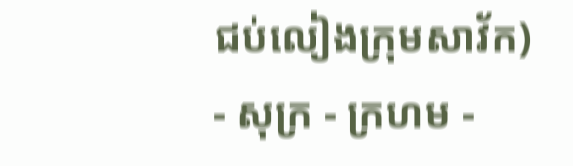ជប់លៀងក្រុមសាវ័ក)
- សុក្រ - ក្រហម -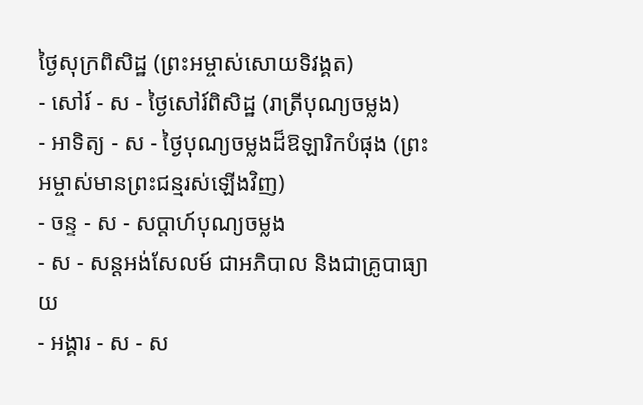ថ្ងៃសុក្រពិសិដ្ឋ (ព្រះអម្ចាស់សោយទិវង្គត)
- សៅរ៍ - ស - ថ្ងៃសៅរ៍ពិសិដ្ឋ (រាត្រីបុណ្យចម្លង)
- អាទិត្យ - ស - ថ្ងៃបុណ្យចម្លងដ៏ឱឡារិកបំផុង (ព្រះអម្ចាស់មានព្រះជន្មរស់ឡើងវិញ)
- ចន្ទ - ស - សប្ដាហ៍បុណ្យចម្លង
- ស - សន្ដអង់សែលម៍ ជាអភិបាល និងជាគ្រូបាធ្យាយ
- អង្គារ - ស - ស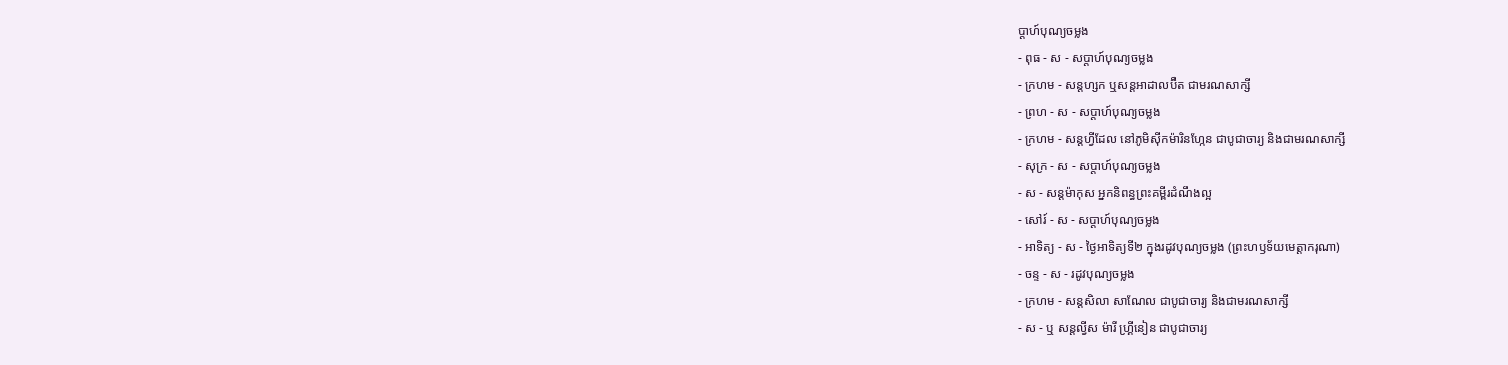ប្ដាហ៍បុណ្យចម្លង
- ពុធ - ស - សប្ដាហ៍បុណ្យចម្លង
- ក្រហម - សន្ដហ្សក ឬសន្ដអាដាលប៊ឺត ជាមរណសាក្សី
- ព្រហ - ស - សប្ដាហ៍បុណ្យចម្លង
- ក្រហម - សន្ដហ្វីដែល នៅភូមិស៊ីកម៉ារិនហ្កែន ជាបូជាចារ្យ និងជាមរណសាក្សី
- សុក្រ - ស - សប្ដាហ៍បុណ្យចម្លង
- ស - សន្ដម៉ាកុស អ្នកនិពន្ធព្រះគម្ពីរដំណឹងល្អ
- សៅរ៍ - ស - សប្ដាហ៍បុណ្យចម្លង
- អាទិត្យ - ស - ថ្ងៃអាទិត្យទី២ ក្នុងរដូវបុណ្យចម្លង (ព្រះហឫទ័យមេត្ដាករុណា)
- ចន្ទ - ស - រដូវបុណ្យចម្លង
- ក្រហម - សន្ដសិលា សាណែល ជាបូជាចារ្យ និងជាមរណសាក្សី
- ស - ឬ សន្ដល្វីស ម៉ារី ហ្គ្រីនៀន ជាបូជាចារ្យ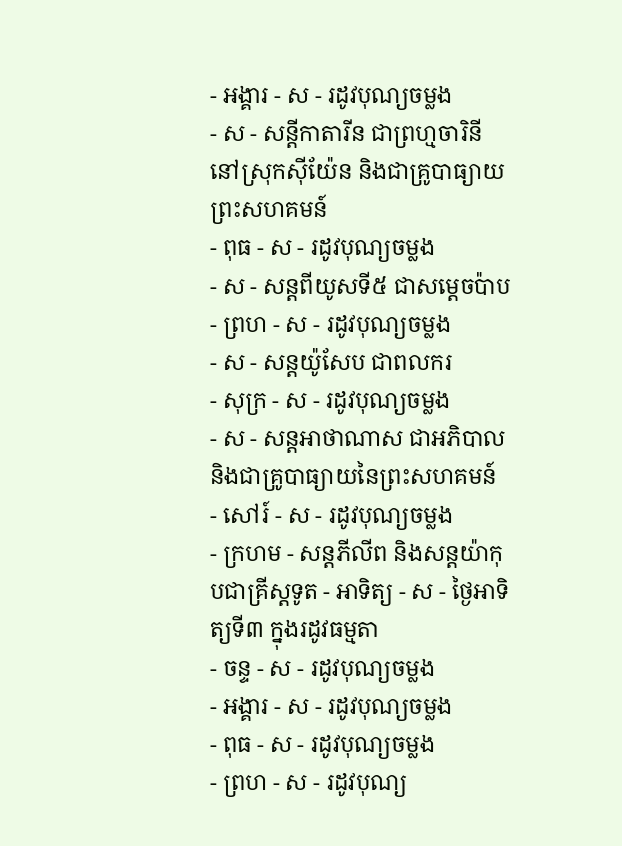- អង្គារ - ស - រដូវបុណ្យចម្លង
- ស - សន្ដីកាតារីន ជាព្រហ្មចារិនី នៅស្រុកស៊ីយ៉ែន និងជាគ្រូបាធ្យាយព្រះសហគមន៍
- ពុធ - ស - រដូវបុណ្យចម្លង
- ស - សន្ដពីយូសទី៥ ជាសម្ដេចប៉ាប
- ព្រហ - ស - រដូវបុណ្យចម្លង
- ស - សន្ដយ៉ូសែប ជាពលករ
- សុក្រ - ស - រដូវបុណ្យចម្លង
- ស - សន្ដអាថាណាស ជាអភិបាល និងជាគ្រូបាធ្យាយនៃព្រះសហគមន៍
- សៅរ៍ - ស - រដូវបុណ្យចម្លង
- ក្រហម - សន្ដភីលីព និងសន្ដយ៉ាកុបជាគ្រីស្ដទូត - អាទិត្យ - ស - ថ្ងៃអាទិត្យទី៣ ក្នុងរដូវធម្មតា
- ចន្ទ - ស - រដូវបុណ្យចម្លង
- អង្គារ - ស - រដូវបុណ្យចម្លង
- ពុធ - ស - រដូវបុណ្យចម្លង
- ព្រហ - ស - រដូវបុណ្យ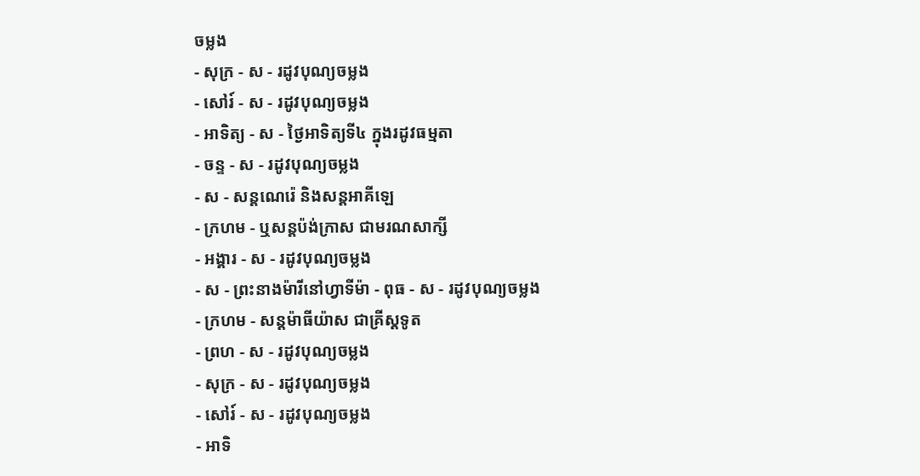ចម្លង
- សុក្រ - ស - រដូវបុណ្យចម្លង
- សៅរ៍ - ស - រដូវបុណ្យចម្លង
- អាទិត្យ - ស - ថ្ងៃអាទិត្យទី៤ ក្នុងរដូវធម្មតា
- ចន្ទ - ស - រដូវបុណ្យចម្លង
- ស - សន្ដណេរ៉េ និងសន្ដអាគីឡេ
- ក្រហម - ឬសន្ដប៉ង់ក្រាស ជាមរណសាក្សី
- អង្គារ - ស - រដូវបុណ្យចម្លង
- ស - ព្រះនាងម៉ារីនៅហ្វាទីម៉ា - ពុធ - ស - រដូវបុណ្យចម្លង
- ក្រហម - សន្ដម៉ាធីយ៉ាស ជាគ្រីស្ដទូត
- ព្រហ - ស - រដូវបុណ្យចម្លង
- សុក្រ - ស - រដូវបុណ្យចម្លង
- សៅរ៍ - ស - រដូវបុណ្យចម្លង
- អាទិ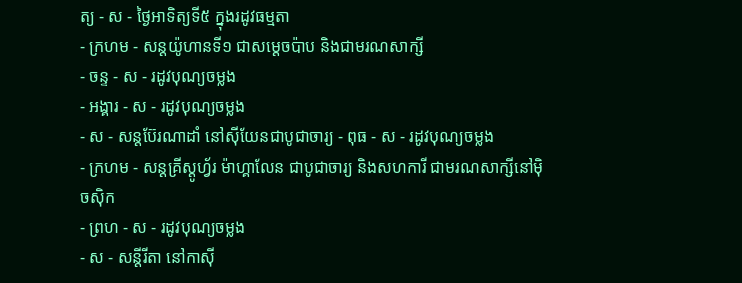ត្យ - ស - ថ្ងៃអាទិត្យទី៥ ក្នុងរដូវធម្មតា
- ក្រហម - សន្ដយ៉ូហានទី១ ជាសម្ដេចប៉ាប និងជាមរណសាក្សី
- ចន្ទ - ស - រដូវបុណ្យចម្លង
- អង្គារ - ស - រដូវបុណ្យចម្លង
- ស - សន្ដប៊ែរណាដាំ នៅស៊ីយែនជាបូជាចារ្យ - ពុធ - ស - រដូវបុណ្យចម្លង
- ក្រហម - សន្ដគ្រីស្ដូហ្វ័រ ម៉ាហ្គាលែន ជាបូជាចារ្យ និងសហការី ជាមរណសាក្សីនៅម៉ិចស៊ិក
- ព្រហ - ស - រដូវបុណ្យចម្លង
- ស - សន្ដីរីតា នៅកាស៊ី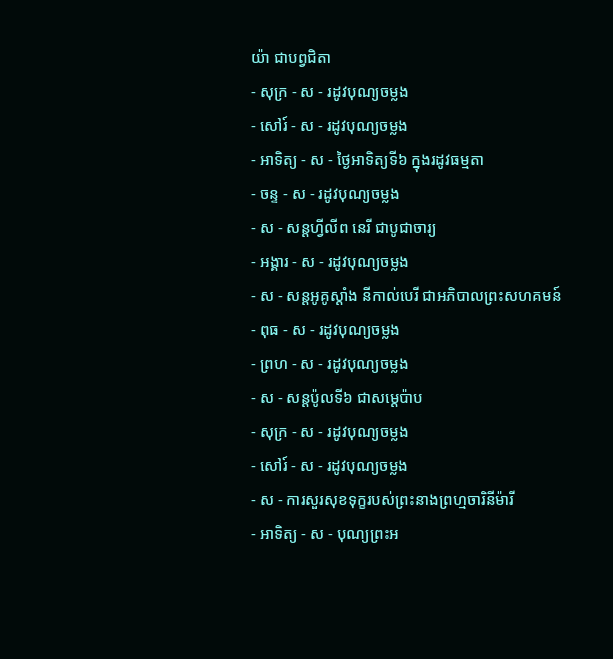យ៉ា ជាបព្វជិតា
- សុក្រ - ស - រដូវបុណ្យចម្លង
- សៅរ៍ - ស - រដូវបុណ្យចម្លង
- អាទិត្យ - ស - ថ្ងៃអាទិត្យទី៦ ក្នុងរដូវធម្មតា
- ចន្ទ - ស - រដូវបុណ្យចម្លង
- ស - សន្ដហ្វីលីព នេរី ជាបូជាចារ្យ
- អង្គារ - ស - រដូវបុណ្យចម្លង
- ស - សន្ដអូគូស្ដាំង នីកាល់បេរី ជាអភិបាលព្រះសហគមន៍
- ពុធ - ស - រដូវបុណ្យចម្លង
- ព្រហ - ស - រដូវបុណ្យចម្លង
- ស - សន្ដប៉ូលទី៦ ជាសម្ដេប៉ាប
- សុក្រ - ស - រដូវបុណ្យចម្លង
- សៅរ៍ - ស - រដូវបុណ្យចម្លង
- ស - ការសួរសុខទុក្ខរបស់ព្រះនាងព្រហ្មចារិនីម៉ារី
- អាទិត្យ - ស - បុណ្យព្រះអ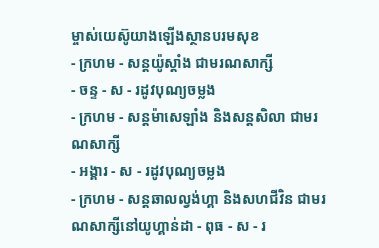ម្ចាស់យេស៊ូយាងឡើងស្ថានបរមសុខ
- ក្រហម - សន្ដយ៉ូស្ដាំង ជាមរណសាក្សី
- ចន្ទ - ស - រដូវបុណ្យចម្លង
- ក្រហម - សន្ដម៉ាសេឡាំង និងសន្ដសិលា ជាមរណសាក្សី
- អង្គារ - ស - រដូវបុណ្យចម្លង
- ក្រហម - សន្ដឆាលល្វង់ហ្គា និងសហជីវិន ជាមរណសាក្សីនៅយូហ្គាន់ដា - ពុធ - ស - រ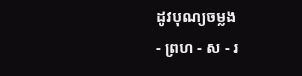ដូវបុណ្យចម្លង
- ព្រហ - ស - រ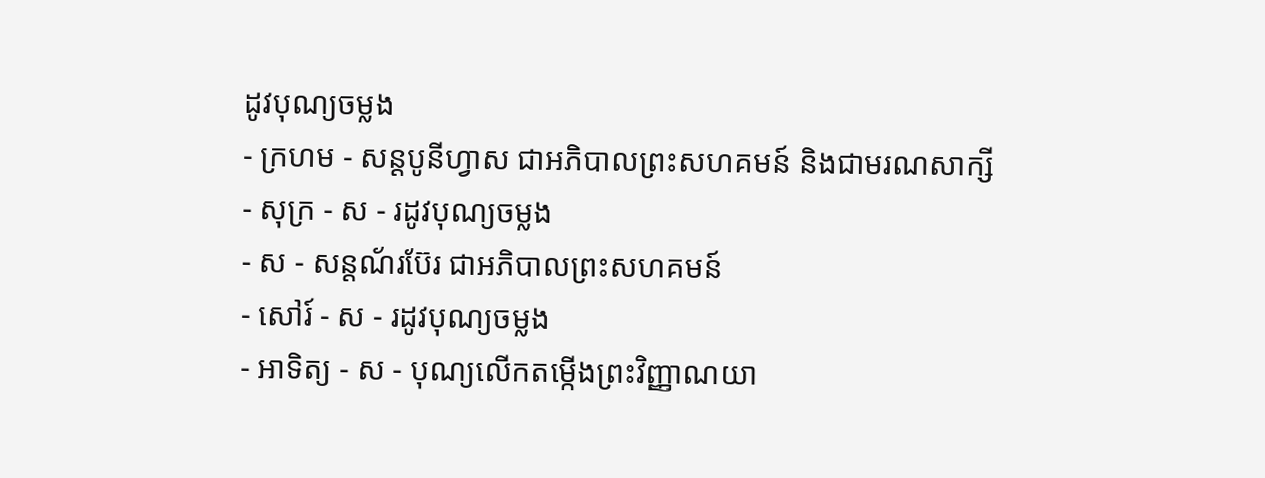ដូវបុណ្យចម្លង
- ក្រហម - សន្ដបូនីហ្វាស ជាអភិបាលព្រះសហគមន៍ និងជាមរណសាក្សី
- សុក្រ - ស - រដូវបុណ្យចម្លង
- ស - សន្ដណ័រប៊ែរ ជាអភិបាលព្រះសហគមន៍
- សៅរ៍ - ស - រដូវបុណ្យចម្លង
- អាទិត្យ - ស - បុណ្យលើកតម្កើងព្រះវិញ្ញាណយា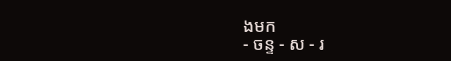ងមក
- ចន្ទ - ស - រ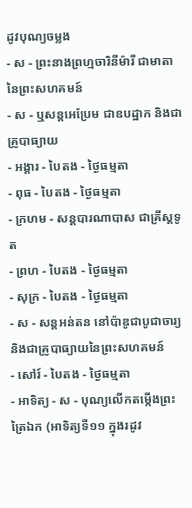ដូវបុណ្យចម្លង
- ស - ព្រះនាងព្រហ្មចារិនីម៉ារី ជាមាតានៃព្រះសហគមន៍
- ស - ឬសន្ដអេប្រែម ជាឧបដ្ឋាក និងជាគ្រូបាធ្យាយ
- អង្គារ - បៃតង - ថ្ងៃធម្មតា
- ពុធ - បៃតង - ថ្ងៃធម្មតា
- ក្រហម - សន្ដបារណាបាស ជាគ្រីស្ដទូត
- ព្រហ - បៃតង - ថ្ងៃធម្មតា
- សុក្រ - បៃតង - ថ្ងៃធម្មតា
- ស - សន្ដអន់តន នៅប៉ាឌូជាបូជាចារ្យ និងជាគ្រូបាធ្យាយនៃព្រះសហគមន៍
- សៅរ៍ - បៃតង - ថ្ងៃធម្មតា
- អាទិត្យ - ស - បុណ្យលើកតម្កើងព្រះត្រៃឯក (អាទិត្យទី១១ ក្នុងរដូវ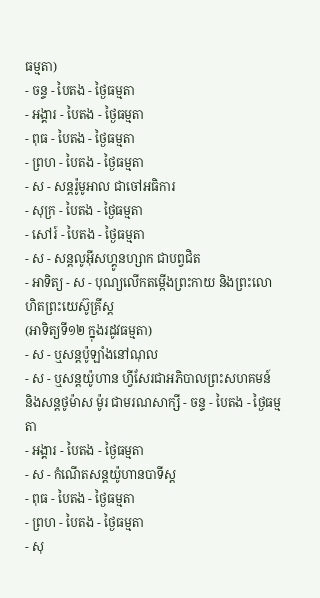ធម្មតា)
- ចន្ទ - បៃតង - ថ្ងៃធម្មតា
- អង្គារ - បៃតង - ថ្ងៃធម្មតា
- ពុធ - បៃតង - ថ្ងៃធម្មតា
- ព្រហ - បៃតង - ថ្ងៃធម្មតា
- ស - សន្ដរ៉ូមូអាល ជាចៅអធិការ
- សុក្រ - បៃតង - ថ្ងៃធម្មតា
- សៅរ៍ - បៃតង - ថ្ងៃធម្មតា
- ស - សន្ដលូអ៊ីសហ្គូនហ្សាក ជាបព្វជិត
- អាទិត្យ - ស - បុណ្យលើកតម្កើងព្រះកាយ និងព្រះលោហិតព្រះយេស៊ូគ្រីស្ដ
(អាទិត្យទី១២ ក្នុងរដូវធម្មតា)
- ស - ឬសន្ដប៉ូឡាំងនៅណុល
- ស - ឬសន្ដយ៉ូហាន ហ្វីសែរជាអភិបាលព្រះសហគមន៍ និងសន្ដថូម៉ាស ម៉ូរ ជាមរណសាក្សី - ចន្ទ - បៃតង - ថ្ងៃធម្មតា
- អង្គារ - បៃតង - ថ្ងៃធម្មតា
- ស - កំណើតសន្ដយ៉ូហានបាទីស្ដ
- ពុធ - បៃតង - ថ្ងៃធម្មតា
- ព្រហ - បៃតង - ថ្ងៃធម្មតា
- សុ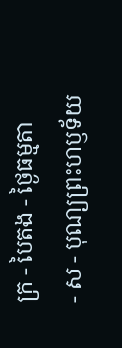ក្រ - បៃតង - ថ្ងៃធម្មតា
- ស - បុណ្យព្រះហឫទ័យ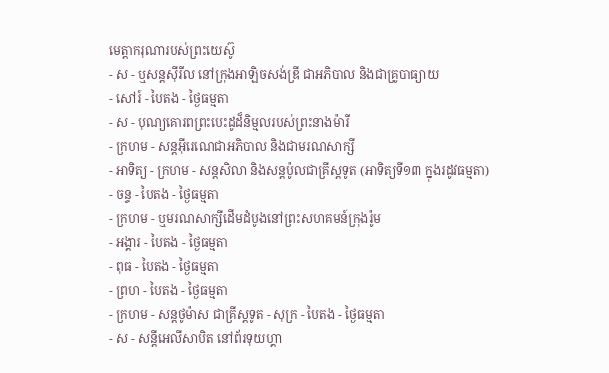មេត្ដាករុណារបស់ព្រះយេស៊ូ
- ស - ឬសន្ដស៊ីរីល នៅក្រុងអាឡិចសង់ឌ្រី ជាអភិបាល និងជាគ្រូបាធ្យាយ
- សៅរ៍ - បៃតង - ថ្ងៃធម្មតា
- ស - បុណ្យគោរពព្រះបេះដូដ៏និម្មលរបស់ព្រះនាងម៉ារី
- ក្រហម - សន្ដអ៊ីរេណេជាអភិបាល និងជាមរណសាក្សី
- អាទិត្យ - ក្រហម - សន្ដសិលា និងសន្ដប៉ូលជាគ្រីស្ដទូត (អាទិត្យទី១៣ ក្នុងរដូវធម្មតា)
- ចន្ទ - បៃតង - ថ្ងៃធម្មតា
- ក្រហម - ឬមរណសាក្សីដើមដំបូងនៅព្រះសហគមន៍ក្រុងរ៉ូម
- អង្គារ - បៃតង - ថ្ងៃធម្មតា
- ពុធ - បៃតង - ថ្ងៃធម្មតា
- ព្រហ - បៃតង - ថ្ងៃធម្មតា
- ក្រហម - សន្ដថូម៉ាស ជាគ្រីស្ដទូត - សុក្រ - បៃតង - ថ្ងៃធម្មតា
- ស - សន្ដីអេលីសាបិត នៅព័រទុយហ្គា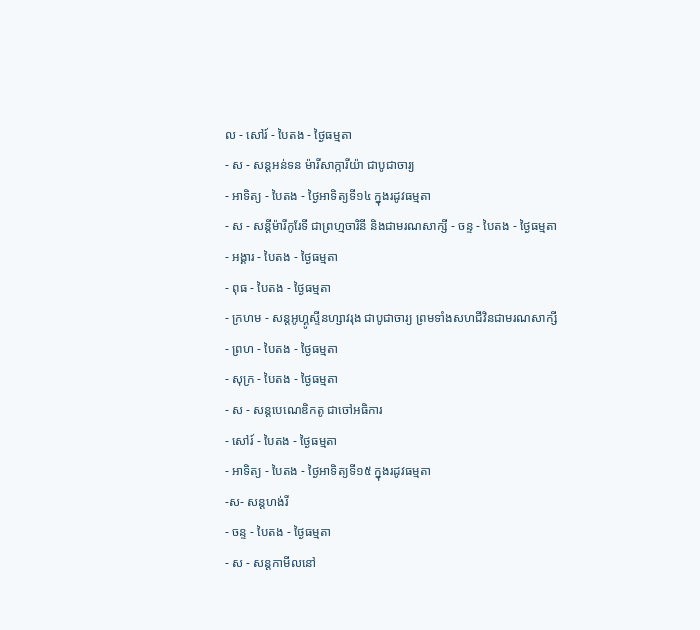ល - សៅរ៍ - បៃតង - ថ្ងៃធម្មតា
- ស - សន្ដអន់ទន ម៉ារីសាក្ការីយ៉ា ជាបូជាចារ្យ
- អាទិត្យ - បៃតង - ថ្ងៃអាទិត្យទី១៤ ក្នុងរដូវធម្មតា
- ស - សន្ដីម៉ារីកូរែទី ជាព្រហ្មចារិនី និងជាមរណសាក្សី - ចន្ទ - បៃតង - ថ្ងៃធម្មតា
- អង្គារ - បៃតង - ថ្ងៃធម្មតា
- ពុធ - បៃតង - ថ្ងៃធម្មតា
- ក្រហម - សន្ដអូហ្គូស្ទីនហ្សាវរុង ជាបូជាចារ្យ ព្រមទាំងសហជីវិនជាមរណសាក្សី
- ព្រហ - បៃតង - ថ្ងៃធម្មតា
- សុក្រ - បៃតង - ថ្ងៃធម្មតា
- ស - សន្ដបេណេឌិកតូ ជាចៅអធិការ
- សៅរ៍ - បៃតង - ថ្ងៃធម្មតា
- អាទិត្យ - បៃតង - ថ្ងៃអាទិត្យទី១៥ ក្នុងរដូវធម្មតា
-ស- សន្ដហង់រី
- ចន្ទ - បៃតង - ថ្ងៃធម្មតា
- ស - សន្ដកាមីលនៅ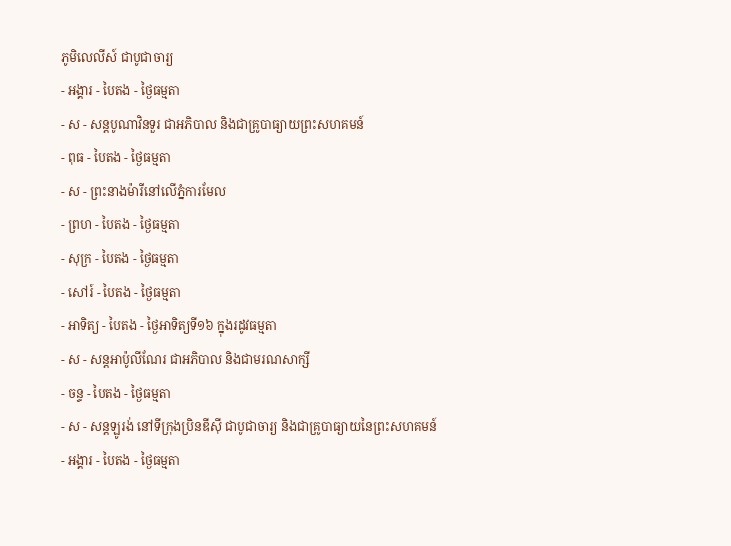ភូមិលេលីស៍ ជាបូជាចារ្យ
- អង្គារ - បៃតង - ថ្ងៃធម្មតា
- ស - សន្ដបូណាវិនទួរ ជាអភិបាល និងជាគ្រូបាធ្យាយព្រះសហគមន៍
- ពុធ - បៃតង - ថ្ងៃធម្មតា
- ស - ព្រះនាងម៉ារីនៅលើភ្នំការមែល
- ព្រហ - បៃតង - ថ្ងៃធម្មតា
- សុក្រ - បៃតង - ថ្ងៃធម្មតា
- សៅរ៍ - បៃតង - ថ្ងៃធម្មតា
- អាទិត្យ - បៃតង - ថ្ងៃអាទិត្យទី១៦ ក្នុងរដូវធម្មតា
- ស - សន្ដអាប៉ូលីណែរ ជាអភិបាល និងជាមរណសាក្សី
- ចន្ទ - បៃតង - ថ្ងៃធម្មតា
- ស - សន្ដឡូរង់ នៅទីក្រុងប្រិនឌីស៊ី ជាបូជាចារ្យ និងជាគ្រូបាធ្យាយនៃព្រះសហគមន៍
- អង្គារ - បៃតង - ថ្ងៃធម្មតា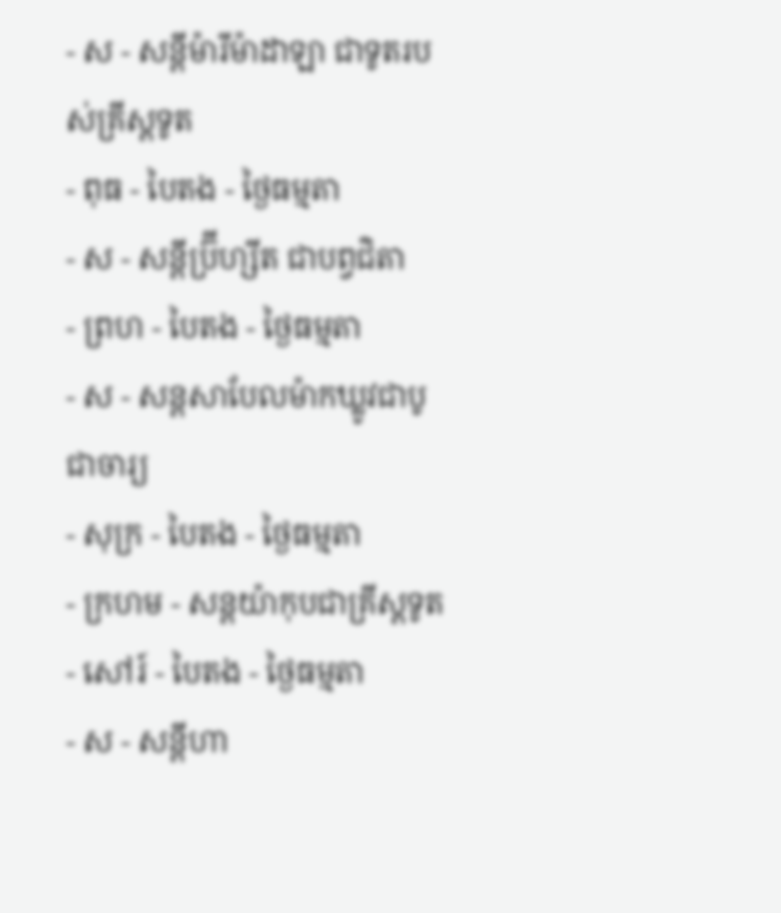- ស - សន្ដីម៉ារីម៉ាដាឡា ជាទូតរបស់គ្រីស្ដទូត
- ពុធ - បៃតង - ថ្ងៃធម្មតា
- ស - សន្ដីប្រ៊ីហ្សីត ជាបព្វជិតា
- ព្រហ - បៃតង - ថ្ងៃធម្មតា
- ស - សន្ដសាបែលម៉ាកឃ្លូវជាបូជាចារ្យ
- សុក្រ - បៃតង - ថ្ងៃធម្មតា
- ក្រហម - សន្ដយ៉ាកុបជាគ្រីស្ដទូត
- សៅរ៍ - បៃតង - ថ្ងៃធម្មតា
- ស - សន្ដីហា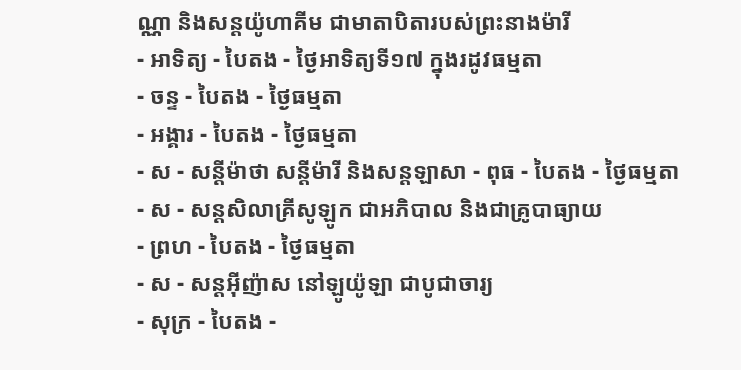ណ្ណា និងសន្ដយ៉ូហាគីម ជាមាតាបិតារបស់ព្រះនាងម៉ារី
- អាទិត្យ - បៃតង - ថ្ងៃអាទិត្យទី១៧ ក្នុងរដូវធម្មតា
- ចន្ទ - បៃតង - ថ្ងៃធម្មតា
- អង្គារ - បៃតង - ថ្ងៃធម្មតា
- ស - សន្ដីម៉ាថា សន្ដីម៉ារី និងសន្ដឡាសា - ពុធ - បៃតង - ថ្ងៃធម្មតា
- ស - សន្ដសិលាគ្រីសូឡូក ជាអភិបាល និងជាគ្រូបាធ្យាយ
- ព្រហ - បៃតង - ថ្ងៃធម្មតា
- ស - សន្ដអ៊ីញ៉ាស នៅឡូយ៉ូឡា ជាបូជាចារ្យ
- សុក្រ - បៃតង -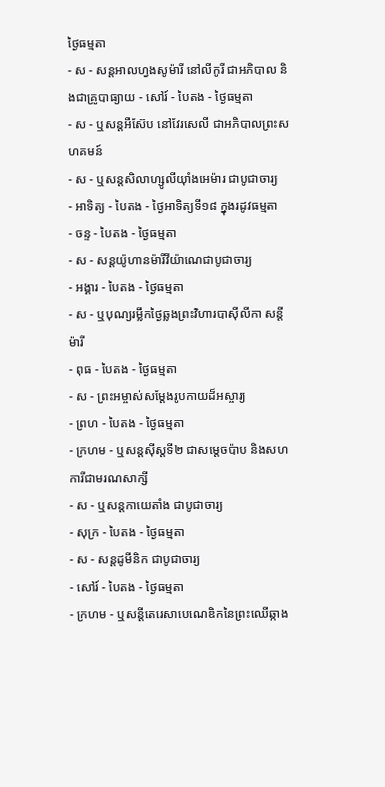ថ្ងៃធម្មតា
- ស - សន្ដអាលហ្វងសូម៉ារី នៅលីកូរី ជាអភិបាល និងជាគ្រូបាធ្យាយ - សៅរ៍ - បៃតង - ថ្ងៃធម្មតា
- ស - ឬសន្ដអឺស៊ែប នៅវែរសេលី ជាអភិបាលព្រះសហគមន៍
- ស - ឬសន្ដសិលាហ្សូលីយ៉ាំងអេម៉ារ ជាបូជាចារ្យ
- អាទិត្យ - បៃតង - ថ្ងៃអាទិត្យទី១៨ ក្នុងរដូវធម្មតា
- ចន្ទ - បៃតង - ថ្ងៃធម្មតា
- ស - សន្ដយ៉ូហានម៉ារីវីយ៉ាណេជាបូជាចារ្យ
- អង្គារ - បៃតង - ថ្ងៃធម្មតា
- ស - ឬបុណ្យរម្លឹកថ្ងៃឆ្លងព្រះវិហារបាស៊ីលីកា សន្ដីម៉ារី
- ពុធ - បៃតង - ថ្ងៃធម្មតា
- ស - ព្រះអម្ចាស់សម្ដែងរូបកាយដ៏អស្ចារ្យ
- ព្រហ - បៃតង - ថ្ងៃធម្មតា
- ក្រហម - ឬសន្ដស៊ីស្ដទី២ ជាសម្ដេចប៉ាប និងសហការីជាមរណសាក្សី
- ស - ឬសន្ដកាយេតាំង ជាបូជាចារ្យ
- សុក្រ - បៃតង - ថ្ងៃធម្មតា
- ស - សន្ដដូមីនិក ជាបូជាចារ្យ
- សៅរ៍ - បៃតង - ថ្ងៃធម្មតា
- ក្រហម - ឬសន្ដីតេរេសាបេណេឌិកនៃព្រះឈើឆ្កាង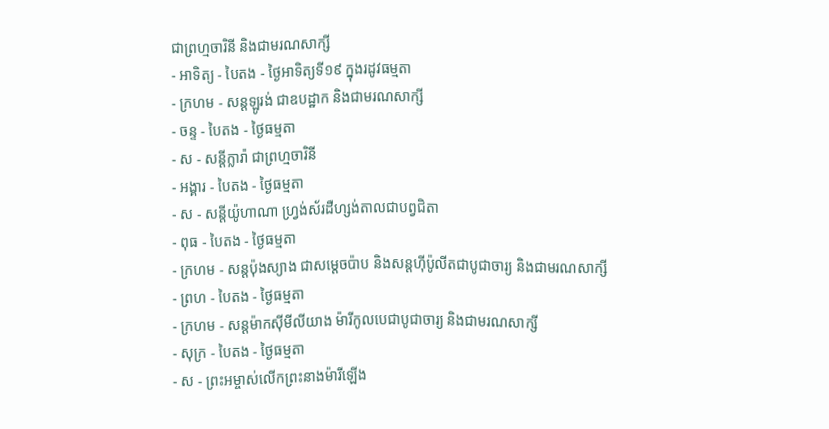ជាព្រហ្មចារិនី និងជាមរណសាក្សី
- អាទិត្យ - បៃតង - ថ្ងៃអាទិត្យទី១៩ ក្នុងរដូវធម្មតា
- ក្រហម - សន្ដឡូរង់ ជាឧបដ្ឋាក និងជាមរណសាក្សី
- ចន្ទ - បៃតង - ថ្ងៃធម្មតា
- ស - សន្ដីក្លារ៉ា ជាព្រហ្មចារិនី
- អង្គារ - បៃតង - ថ្ងៃធម្មតា
- ស - សន្ដីយ៉ូហាណា ហ្វ្រង់ស័រដឺហ្សង់តាលជាបព្វជិតា
- ពុធ - បៃតង - ថ្ងៃធម្មតា
- ក្រហម - សន្ដប៉ុងស្យាង ជាសម្ដេចប៉ាប និងសន្ដហ៊ីប៉ូលីតជាបូជាចារ្យ និងជាមរណសាក្សី
- ព្រហ - បៃតង - ថ្ងៃធម្មតា
- ក្រហម - សន្ដម៉ាកស៊ីមីលីយាង ម៉ារីកូលបេជាបូជាចារ្យ និងជាមរណសាក្សី
- សុក្រ - បៃតង - ថ្ងៃធម្មតា
- ស - ព្រះអម្ចាស់លើកព្រះនាងម៉ារីឡើង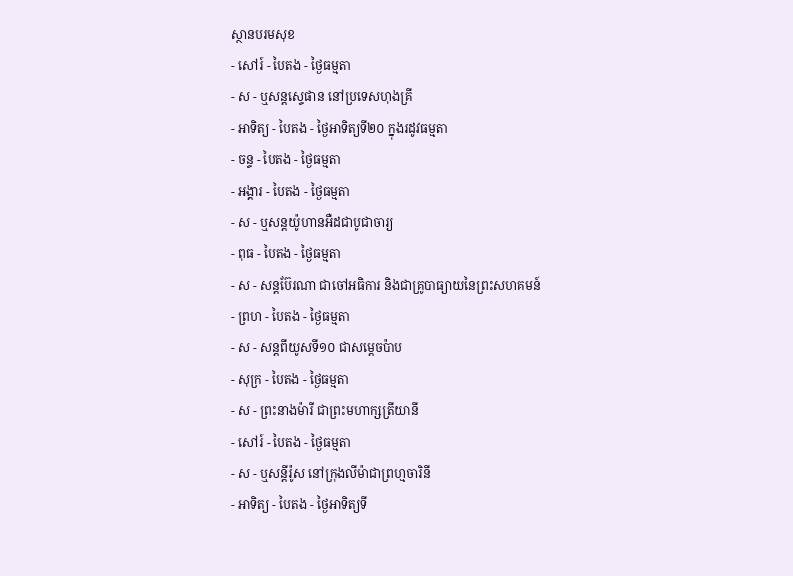ស្ថានបរមសុខ
- សៅរ៍ - បៃតង - ថ្ងៃធម្មតា
- ស - ឬសន្ដស្ទេផាន នៅប្រទេសហុងគ្រី
- អាទិត្យ - បៃតង - ថ្ងៃអាទិត្យទី២០ ក្នុងរដូវធម្មតា
- ចន្ទ - បៃតង - ថ្ងៃធម្មតា
- អង្គារ - បៃតង - ថ្ងៃធម្មតា
- ស - ឬសន្ដយ៉ូហានអឺដជាបូជាចារ្យ
- ពុធ - បៃតង - ថ្ងៃធម្មតា
- ស - សន្ដប៊ែរណា ជាចៅអធិការ និងជាគ្រូបាធ្យាយនៃព្រះសហគមន៍
- ព្រហ - បៃតង - ថ្ងៃធម្មតា
- ស - សន្ដពីយូសទី១០ ជាសម្ដេចប៉ាប
- សុក្រ - បៃតង - ថ្ងៃធម្មតា
- ស - ព្រះនាងម៉ារី ជាព្រះមហាក្សត្រីយានី
- សៅរ៍ - បៃតង - ថ្ងៃធម្មតា
- ស - ឬសន្ដីរ៉ូស នៅក្រុងលីម៉ាជាព្រហ្មចារិនី
- អាទិត្យ - បៃតង - ថ្ងៃអាទិត្យទី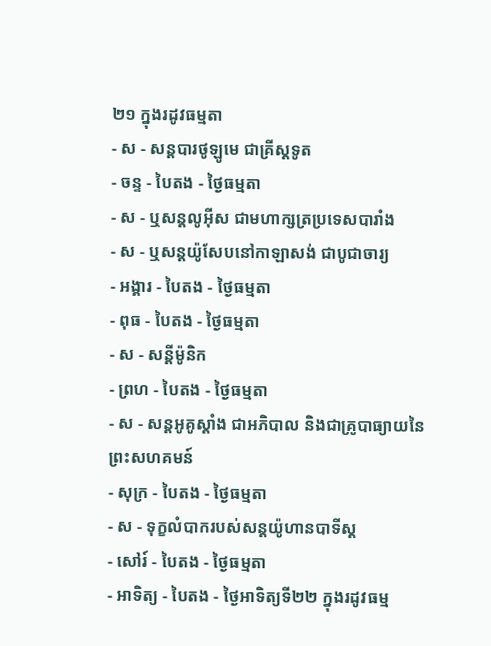២១ ក្នុងរដូវធម្មតា
- ស - សន្ដបារថូឡូមេ ជាគ្រីស្ដទូត
- ចន្ទ - បៃតង - ថ្ងៃធម្មតា
- ស - ឬសន្ដលូអ៊ីស ជាមហាក្សត្រប្រទេសបារាំង
- ស - ឬសន្ដយ៉ូសែបនៅកាឡាសង់ ជាបូជាចារ្យ
- អង្គារ - បៃតង - ថ្ងៃធម្មតា
- ពុធ - បៃតង - ថ្ងៃធម្មតា
- ស - សន្ដីម៉ូនិក
- ព្រហ - បៃតង - ថ្ងៃធម្មតា
- ស - សន្ដអូគូស្ដាំង ជាអភិបាល និងជាគ្រូបាធ្យាយនៃព្រះសហគមន៍
- សុក្រ - បៃតង - ថ្ងៃធម្មតា
- ស - ទុក្ខលំបាករបស់សន្ដយ៉ូហានបាទីស្ដ
- សៅរ៍ - បៃតង - ថ្ងៃធម្មតា
- អាទិត្យ - បៃតង - ថ្ងៃអាទិត្យទី២២ ក្នុងរដូវធម្ម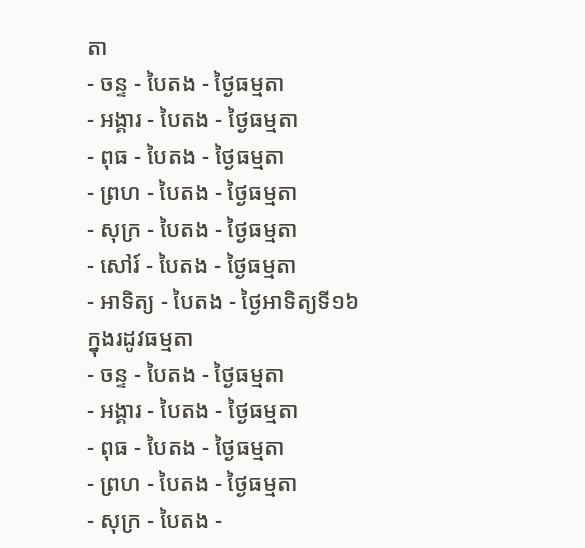តា
- ចន្ទ - បៃតង - ថ្ងៃធម្មតា
- អង្គារ - បៃតង - ថ្ងៃធម្មតា
- ពុធ - បៃតង - ថ្ងៃធម្មតា
- ព្រហ - បៃតង - ថ្ងៃធម្មតា
- សុក្រ - បៃតង - ថ្ងៃធម្មតា
- សៅរ៍ - បៃតង - ថ្ងៃធម្មតា
- អាទិត្យ - បៃតង - ថ្ងៃអាទិត្យទី១៦ ក្នុងរដូវធម្មតា
- ចន្ទ - បៃតង - ថ្ងៃធម្មតា
- អង្គារ - បៃតង - ថ្ងៃធម្មតា
- ពុធ - បៃតង - ថ្ងៃធម្មតា
- ព្រហ - បៃតង - ថ្ងៃធម្មតា
- សុក្រ - បៃតង -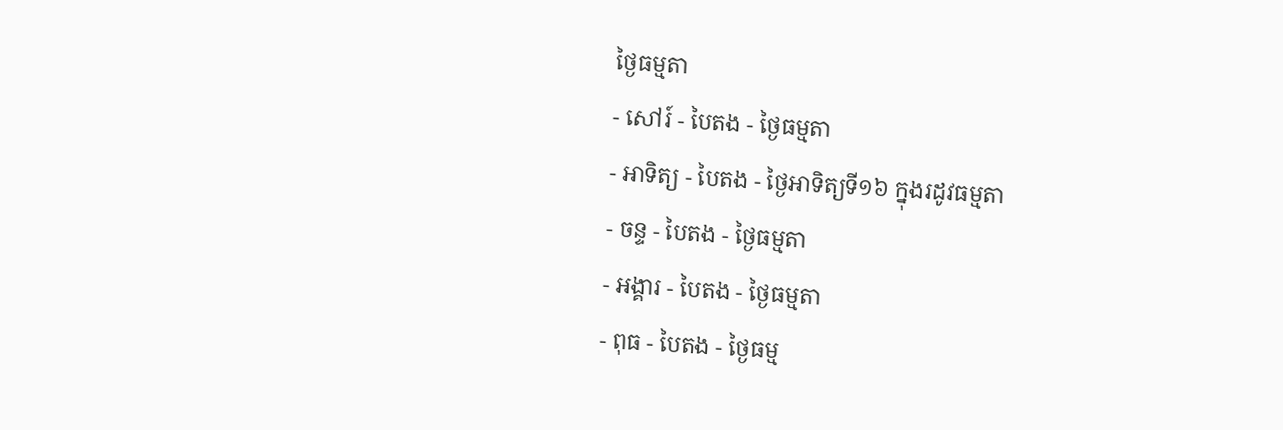ថ្ងៃធម្មតា
- សៅរ៍ - បៃតង - ថ្ងៃធម្មតា
- អាទិត្យ - បៃតង - ថ្ងៃអាទិត្យទី១៦ ក្នុងរដូវធម្មតា
- ចន្ទ - បៃតង - ថ្ងៃធម្មតា
- អង្គារ - បៃតង - ថ្ងៃធម្មតា
- ពុធ - បៃតង - ថ្ងៃធម្ម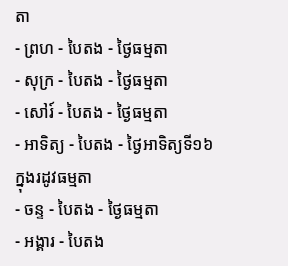តា
- ព្រហ - បៃតង - ថ្ងៃធម្មតា
- សុក្រ - បៃតង - ថ្ងៃធម្មតា
- សៅរ៍ - បៃតង - ថ្ងៃធម្មតា
- អាទិត្យ - បៃតង - ថ្ងៃអាទិត្យទី១៦ ក្នុងរដូវធម្មតា
- ចន្ទ - បៃតង - ថ្ងៃធម្មតា
- អង្គារ - បៃតង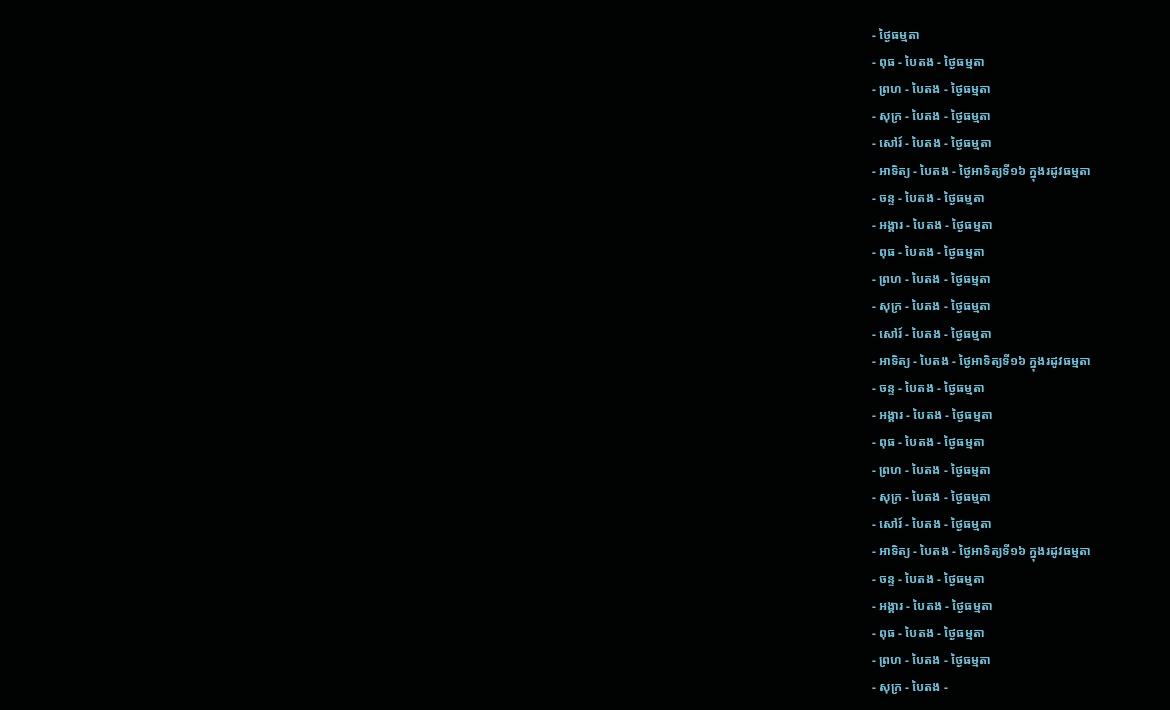- ថ្ងៃធម្មតា
- ពុធ - បៃតង - ថ្ងៃធម្មតា
- ព្រហ - បៃតង - ថ្ងៃធម្មតា
- សុក្រ - បៃតង - ថ្ងៃធម្មតា
- សៅរ៍ - បៃតង - ថ្ងៃធម្មតា
- អាទិត្យ - បៃតង - ថ្ងៃអាទិត្យទី១៦ ក្នុងរដូវធម្មតា
- ចន្ទ - បៃតង - ថ្ងៃធម្មតា
- អង្គារ - បៃតង - ថ្ងៃធម្មតា
- ពុធ - បៃតង - ថ្ងៃធម្មតា
- ព្រហ - បៃតង - ថ្ងៃធម្មតា
- សុក្រ - បៃតង - ថ្ងៃធម្មតា
- សៅរ៍ - បៃតង - ថ្ងៃធម្មតា
- អាទិត្យ - បៃតង - ថ្ងៃអាទិត្យទី១៦ ក្នុងរដូវធម្មតា
- ចន្ទ - បៃតង - ថ្ងៃធម្មតា
- អង្គារ - បៃតង - ថ្ងៃធម្មតា
- ពុធ - បៃតង - ថ្ងៃធម្មតា
- ព្រហ - បៃតង - ថ្ងៃធម្មតា
- សុក្រ - បៃតង - ថ្ងៃធម្មតា
- សៅរ៍ - បៃតង - ថ្ងៃធម្មតា
- អាទិត្យ - បៃតង - ថ្ងៃអាទិត្យទី១៦ ក្នុងរដូវធម្មតា
- ចន្ទ - បៃតង - ថ្ងៃធម្មតា
- អង្គារ - បៃតង - ថ្ងៃធម្មតា
- ពុធ - បៃតង - ថ្ងៃធម្មតា
- ព្រហ - បៃតង - ថ្ងៃធម្មតា
- សុក្រ - បៃតង -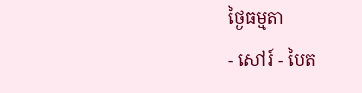ថ្ងៃធម្មតា
- សៅរ៍ - បៃត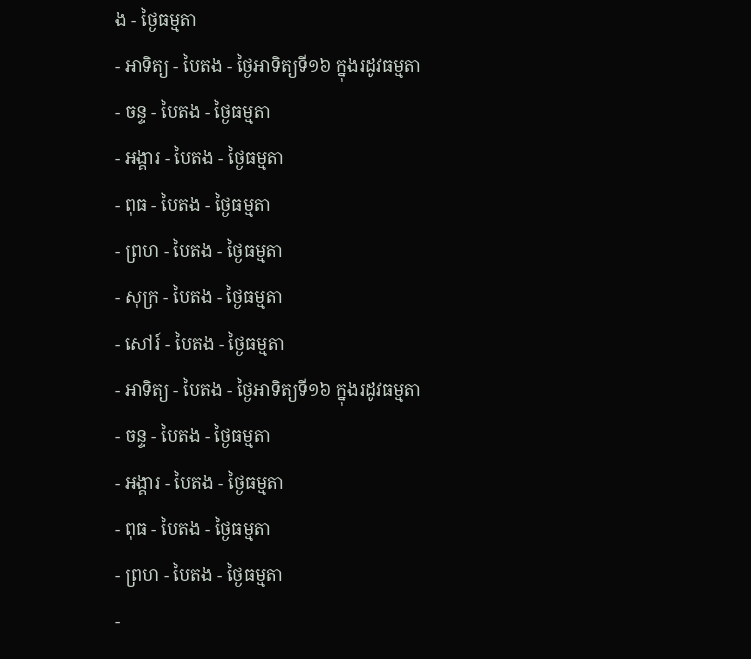ង - ថ្ងៃធម្មតា
- អាទិត្យ - បៃតង - ថ្ងៃអាទិត្យទី១៦ ក្នុងរដូវធម្មតា
- ចន្ទ - បៃតង - ថ្ងៃធម្មតា
- អង្គារ - បៃតង - ថ្ងៃធម្មតា
- ពុធ - បៃតង - ថ្ងៃធម្មតា
- ព្រហ - បៃតង - ថ្ងៃធម្មតា
- សុក្រ - បៃតង - ថ្ងៃធម្មតា
- សៅរ៍ - បៃតង - ថ្ងៃធម្មតា
- អាទិត្យ - បៃតង - ថ្ងៃអាទិត្យទី១៦ ក្នុងរដូវធម្មតា
- ចន្ទ - បៃតង - ថ្ងៃធម្មតា
- អង្គារ - បៃតង - ថ្ងៃធម្មតា
- ពុធ - បៃតង - ថ្ងៃធម្មតា
- ព្រហ - បៃតង - ថ្ងៃធម្មតា
-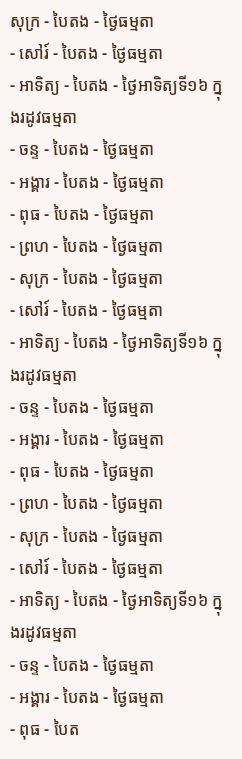សុក្រ - បៃតង - ថ្ងៃធម្មតា
- សៅរ៍ - បៃតង - ថ្ងៃធម្មតា
- អាទិត្យ - បៃតង - ថ្ងៃអាទិត្យទី១៦ ក្នុងរដូវធម្មតា
- ចន្ទ - បៃតង - ថ្ងៃធម្មតា
- អង្គារ - បៃតង - ថ្ងៃធម្មតា
- ពុធ - បៃតង - ថ្ងៃធម្មតា
- ព្រហ - បៃតង - ថ្ងៃធម្មតា
- សុក្រ - បៃតង - ថ្ងៃធម្មតា
- សៅរ៍ - បៃតង - ថ្ងៃធម្មតា
- អាទិត្យ - បៃតង - ថ្ងៃអាទិត្យទី១៦ ក្នុងរដូវធម្មតា
- ចន្ទ - បៃតង - ថ្ងៃធម្មតា
- អង្គារ - បៃតង - ថ្ងៃធម្មតា
- ពុធ - បៃតង - ថ្ងៃធម្មតា
- ព្រហ - បៃតង - ថ្ងៃធម្មតា
- សុក្រ - បៃតង - ថ្ងៃធម្មតា
- សៅរ៍ - បៃតង - ថ្ងៃធម្មតា
- អាទិត្យ - បៃតង - ថ្ងៃអាទិត្យទី១៦ ក្នុងរដូវធម្មតា
- ចន្ទ - បៃតង - ថ្ងៃធម្មតា
- អង្គារ - បៃតង - ថ្ងៃធម្មតា
- ពុធ - បៃត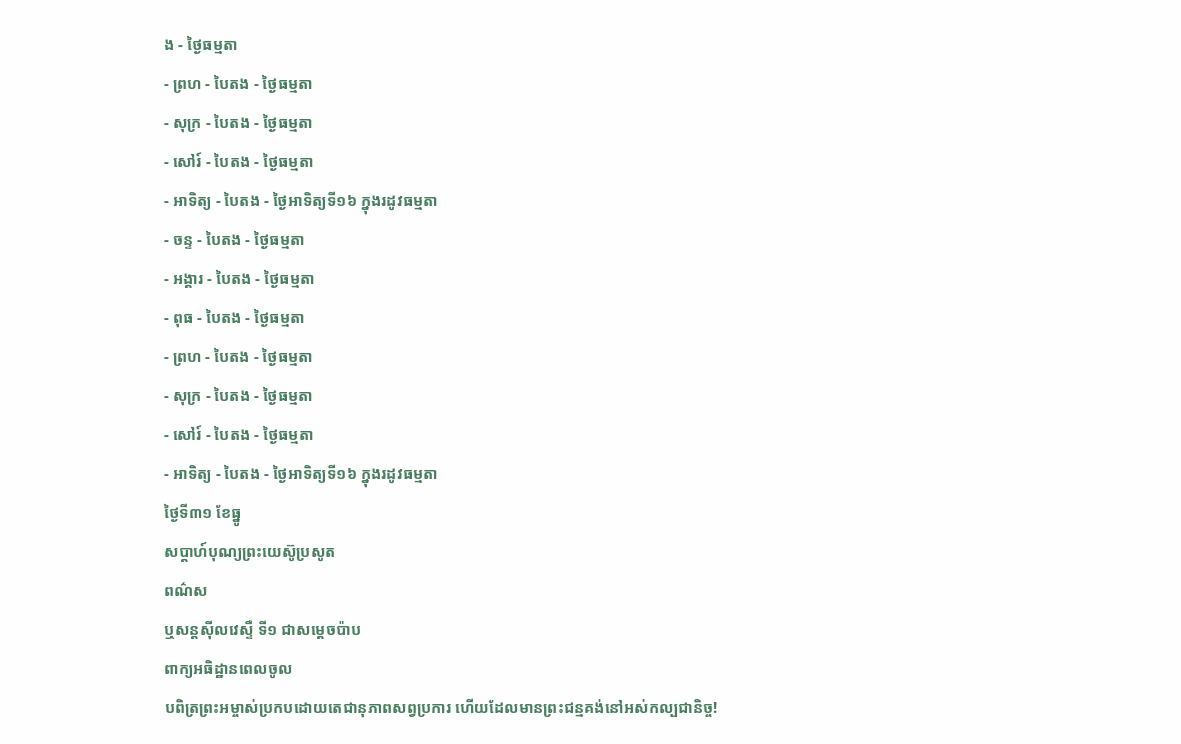ង - ថ្ងៃធម្មតា
- ព្រហ - បៃតង - ថ្ងៃធម្មតា
- សុក្រ - បៃតង - ថ្ងៃធម្មតា
- សៅរ៍ - បៃតង - ថ្ងៃធម្មតា
- អាទិត្យ - បៃតង - ថ្ងៃអាទិត្យទី១៦ ក្នុងរដូវធម្មតា
- ចន្ទ - បៃតង - ថ្ងៃធម្មតា
- អង្គារ - បៃតង - ថ្ងៃធម្មតា
- ពុធ - បៃតង - ថ្ងៃធម្មតា
- ព្រហ - បៃតង - ថ្ងៃធម្មតា
- សុក្រ - បៃតង - ថ្ងៃធម្មតា
- សៅរ៍ - បៃតង - ថ្ងៃធម្មតា
- អាទិត្យ - បៃតង - ថ្ងៃអាទិត្យទី១៦ ក្នុងរដូវធម្មតា
ថ្ងៃទី៣១ ខែធ្នូ
សប្ដាហ៍បុណ្យព្រះយេស៊ូប្រសូត
ពណ៌ស
ឬសន្ដស៊ីលវេស្ទឺ ទី១ ជាសម្ដេចប៉ាប
ពាក្យអធិដ្ឋានពេលចូល
បពិត្រព្រះអម្ចាស់ប្រកបដោយតេជានុភាពសព្វប្រការ ហើយដែលមានព្រះជន្មគង់នៅអស់កល្បជានិច្ច!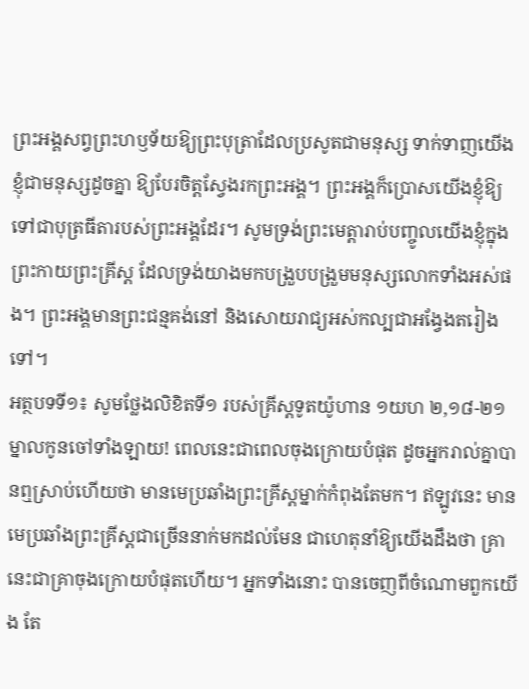ព្រះអង្គសព្វព្រះហឫទ័យឱ្យព្រះបុត្រាដែលប្រសូតជាមនុស្ស ទាក់ទាញយើងខ្ញុំជាមនុស្សដូចគ្នា ឱ្យបែរចិត្តស្វែងរកព្រះអង្គ។ ព្រះអង្គក៏ប្រោសយើងខ្ញុំឱ្យទៅជាបុត្រធីតារបស់ព្រះអង្គដែរ។ សូមទ្រង់ព្រះមេត្តារាប់បញ្ចូលយើងខ្ញុំក្នុងព្រះកាយព្រះគ្រីស្ត ដែលទ្រង់យាងមកបង្រួបបង្រួមមនុស្សលោកទាំងអស់ផង។ ព្រះអង្គមានព្រះជន្មគង់នៅ និងសោយរាជ្យអស់កល្បជាអង្វែងតរៀងទៅ។
អត្ថបទទី១៖ សូមថ្លែងលិខិតទី១ របស់គ្រីស្តទូតយ៉ូហាន ១យហ ២,១៨-២១
ម្នាលកូនចៅទាំងឡាយ! ពេលនេះជាពេលចុងក្រោយបំផុត ដូចអ្នករាល់គ្នាបានឮស្រាប់ហើយថា មានមេប្រឆាំងព្រះគ្រីស្តម្នាក់កំពុងតែមក។ ឥឡូវនេះ មានមេប្រឆាំងព្រះគ្រីស្តជាច្រើននាក់មកដល់មែន ជាហេតុនាំឱ្យយើងដឹងថា គ្រានេះជាគ្រាចុងក្រោយបំផុតហើយ។ អ្នកទាំងនោះ បានចេញពីចំណោមពួកយើង តែ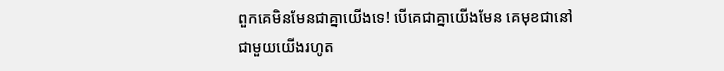ពួកគេមិនមែនជាគ្នាយើងទេ! បើគេជាគ្នាយើងមែន គេមុខជានៅជាមួយយើងរហូត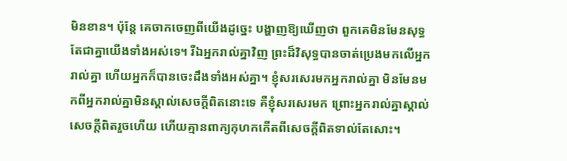មិនខាន។ ប៉ុន្តែ គេចាកចេញពីយើងដូច្នេះ បង្ហាញឱ្យឃើញថា ពួកគេមិនមែនសុទ្ធតែជាគ្នាយើងទាំងអស់ទេ។ រីឯអ្នករាល់គ្នាវិញ ព្រះដ៏វិសុទ្ធបានចាត់ប្រេងមកលើអ្នករាល់គ្នា ហើយអ្នកក៏បានចេះដឹងទាំងអស់គ្នា។ ខ្ញុំសរសេរមកអ្នករាល់គ្នា មិនមែនមកពីអ្នករាល់គ្នាមិនស្គាល់សេចក្តីពិតនោះទេ គឺខ្ញុំសរសេរមក ព្រោះអ្នករាល់គ្នាស្គាល់សេចក្តីពិតរួចហើយ ហើយគ្មានពាក្យកុហកកើតពីសេចក្តីពិតទាល់តែសោះ។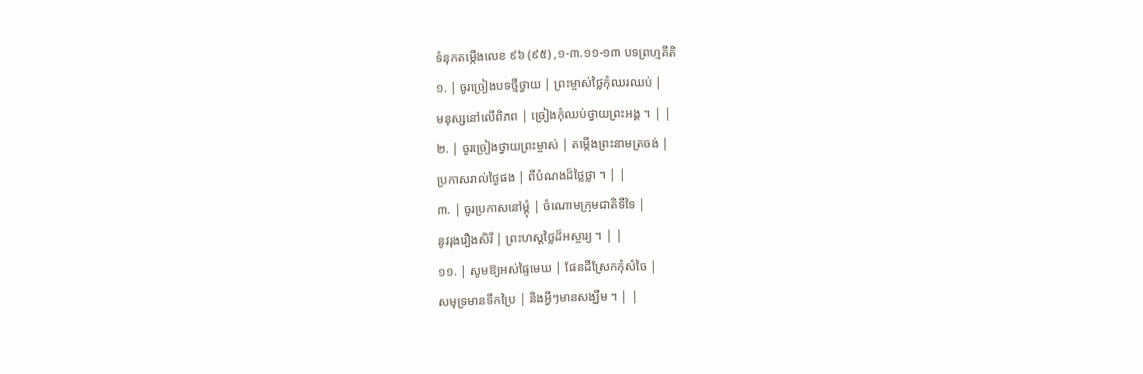ទំនុកតម្កើងលេខ ៩៦ (៩៥) ,១-៣.១១-១៣ បទព្រហ្មគីតិ
១. | ចូរច្រៀងបទថ្មីថ្វាយ | ព្រះម្ចាស់ថ្លៃកុំឈរឈប់ |
មនុស្សនៅលើពិភព | ច្រៀងកុំឈប់ថ្វាយព្រះអង្គ ។ | |
២. | ចូរច្រៀងថ្វាយព្រះម្ចាស់ | តម្កើងព្រះនាមត្រចង់ |
ប្រកាសរាល់ថ្ងៃផង | ពីបំណងដ៏ថ្លៃថ្លា ។ | |
៣. | ចូរប្រកាសនៅម្តុំ | ចំណោមក្រុមជាតិទីទៃ |
នូវរុងរឿងសិរី | ព្រះហស្តថ្លៃដ៏អស្ចារ្យ ។ | |
១១. | សូមឱ្យអស់ផ្ទៃមេឃ | ផែនដីស្រែកកុំសំចៃ |
សមុទ្រមានទឹកប្រៃ | និងអ្វីៗមានសង្ឃឹម ។ | |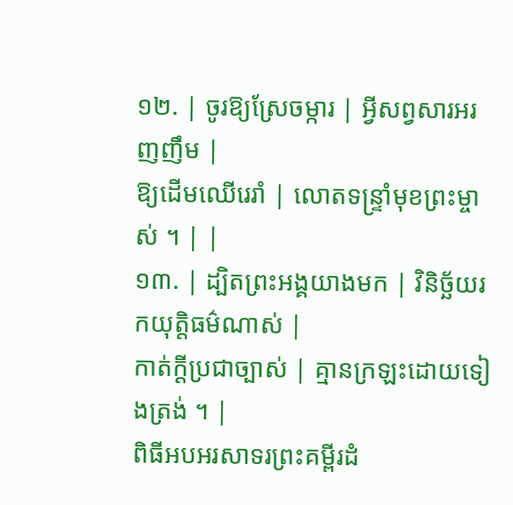១២. | ចូរឱ្យស្រែចម្ការ | អ្វីសព្វសារអរញញឹម |
ឱ្យដើមឈើរេរាំ | លោតទន្ទ្រាំមុខព្រះម្ចាស់ ។ | |
១៣. | ដ្បិតព្រះអង្គយាងមក | វិនិច្ឆ័យរកយុត្តិធម៌ណាស់ |
កាត់ក្តីប្រជាច្បាស់ | គ្មានក្រឡះដោយទៀងត្រង់ ។ |
ពិធីអបអរសាទរព្រះគម្ពីរដំ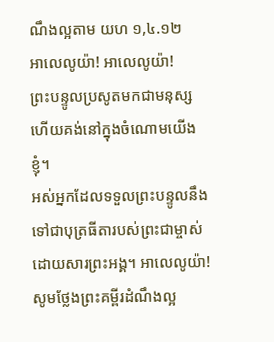ណឹងល្អតាម យហ ១,៤.១២
អាលេលូយ៉ា! អាលេលូយ៉ា!
ព្រះបន្ទូលប្រសូតមកជាមនុស្ស ហើយគង់នៅក្នុងចំណោមយើងខ្ញុំ។
អស់អ្នកដែលទទួលព្រះបន្ទូលនឹងទៅជាបុត្រធីតារបស់ព្រះជាម្ចាស់ដោយសារព្រះអង្គ។ អាលេលូយ៉ា!
សូមថ្លែងព្រះគម្ពីរដំណឹងល្អ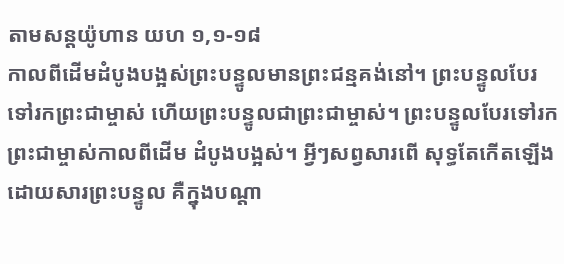តាមសន្តយ៉ូហាន យហ ១,១-១៨
កាលពីដើមដំបូងបង្អស់ព្រះបន្ទូលមានព្រះជន្មគង់នៅ។ ព្រះបន្ទូលបែរទៅរកព្រះជាម្ចាស់ ហើយព្រះបន្ទូលជាព្រះជាម្ចាស់។ ព្រះបន្ទូលបែរទៅរកព្រះជាម្ចាស់កាលពីដើម ដំបូងបង្អស់។ អ្វីៗសព្វសារពើ សុទ្ធតែកើតឡើងដោយសារព្រះបន្ទូល គឺក្នុងបណ្តា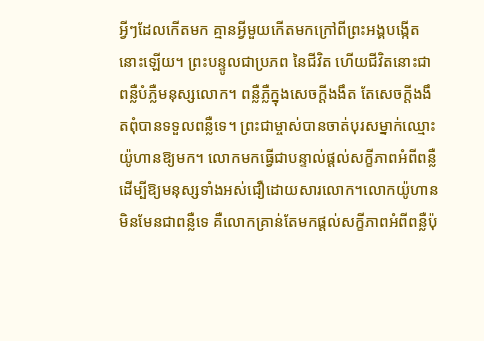អ្វីៗដែលកើតមក គ្មានអ្វីមួយកើតមកក្រៅពីព្រះអង្គបង្កើតនោះឡើយ។ ព្រះបន្ទូលជាប្រភព នៃជីវិត ហើយជីវិតនោះជាពន្លឺបំភ្លឺមនុស្សលោក។ ពន្លឺភ្លឺក្នុងសេចក្តីងងឹត តែសេចក្តីងងឹតពុំបានទទួលពន្លឺទេ។ ព្រះជាម្ចាស់បានចាត់បុរសម្នាក់ឈ្មោះយ៉ូហានឱ្យមក។ លោកមកធ្វើជាបន្ទាល់ផ្តល់សក្ខីភាពអំពីពន្លឺ ដើម្បីឱ្យមនុស្សទាំងអស់ជឿដោយសារលោក។លោកយ៉ូហានមិនមែនជាពន្លឺទេ គឺលោកគ្រាន់តែមកផ្តល់សក្ខីភាពអំពីពន្លឺប៉ុ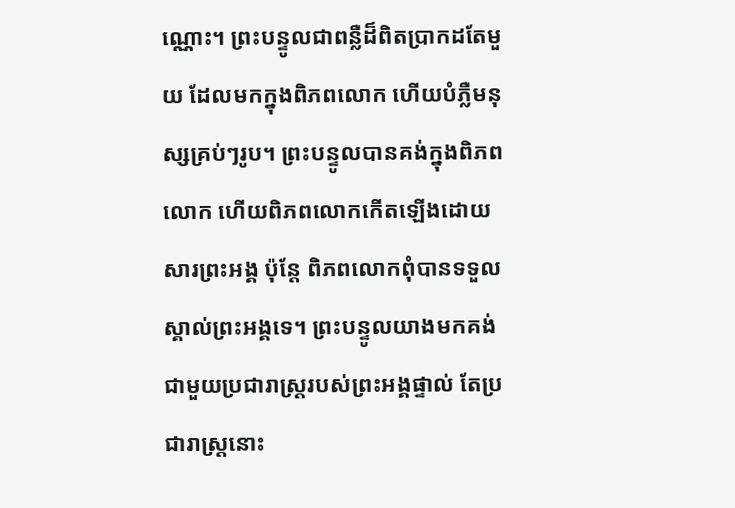ណ្ណោះ។ ព្រះបន្ទូលជាពន្លឺដ៏ពិតប្រាកដតែមួយ ដែលមកក្នុងពិភពលោក ហើយបំភ្លឺមនុស្សគ្រប់ៗរូប។ ព្រះបន្ទូលបានគង់ក្នុងពិភពលោក ហើយពិភពលោកកើតឡើងដោយសារព្រះអង្គ ប៉ុន្តែ ពិភពលោកពុំបានទទួលស្គាល់ព្រះអង្គទេ។ ព្រះបន្ទូលយាងមកគង់ជាមួយប្រជារាស្ត្ររបស់ព្រះអង្គផ្ទាល់ តែប្រជារាស្ត្រនោះ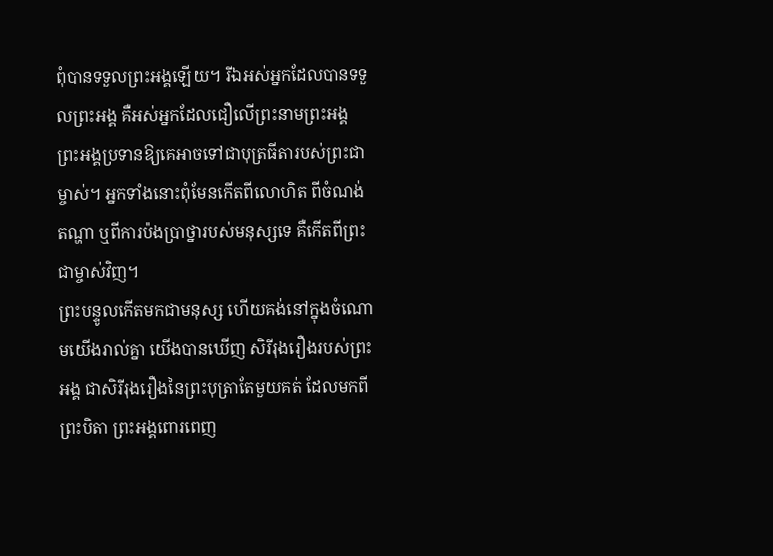ពុំបានទទួលព្រះអង្គឡើយ។ រីឯអស់អ្នកដែលបានទទួលព្រះអង្គ គឺអស់អ្នកដែលជឿលើព្រះនាមព្រះអង្គ ព្រះអង្គប្រទានឱ្យគេអាចទៅជាបុត្រធីតារបស់ព្រះជាម្ចាស់។ អ្នកទាំងនោះពុំមែនកើតពីលោហិត ពីចំណង់តណ្ហា ឬពីការប៉ងប្រាថ្នារបស់មនុស្សទេ គឺកើតពីព្រះជាម្ចាស់វិញ។
ព្រះបន្ទូលកើតមកជាមនុស្ស ហើយគង់នៅក្នុងចំណោមយើងរាល់គ្នា យើងបានឃើញ សិរីរុងរឿងរបស់ព្រះអង្គ ជាសិរីរុងរឿងនៃព្រះបុត្រាតែមួយគត់ ដែលមកពីព្រះបិតា ព្រះអង្គពោរពេញ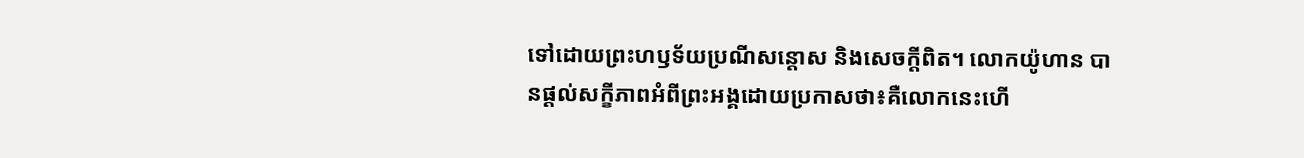ទៅដោយព្រះហឫទ័យប្រណីសន្តោស និងសេចក្តីពិត។ លោកយ៉ូហាន បានផ្តល់សក្ខីភាពអំពីព្រះអង្គដោយប្រកាសថា៖គឺលោកនេះហើ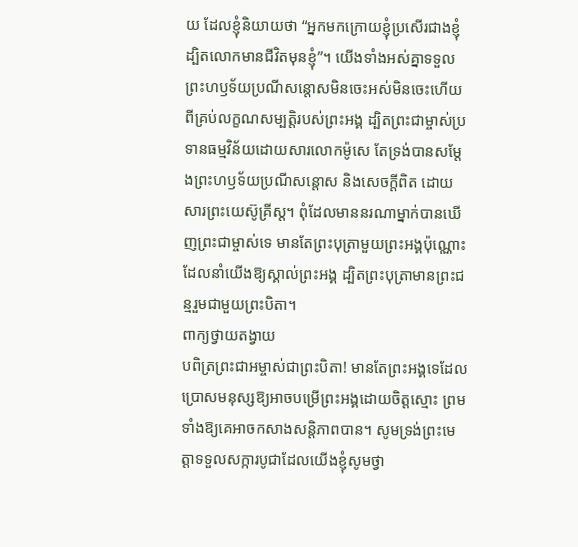យ ដែលខ្ញុំនិយាយថា “អ្នកមកក្រោយខ្ញុំប្រសើរជាងខ្ញុំ ដ្បិតលោកមានជីវិតមុនខ្ញុំ”។ យើងទាំងអស់គ្នាទទួលព្រះហឫទ័យប្រណីសន្តោសមិនចេះអស់មិនចេះហើយ ពីគ្រប់លក្ខណសម្បត្តិរបស់ព្រះអង្គ ដ្បិតព្រះជាម្ចាស់ប្រទានធម្មវិន័យដោយសារលោកម៉ូសេ តែទ្រង់បានសម្តែងព្រះហឫទ័យប្រណីសន្តោស និងសេចក្តីពិត ដោយសារព្រះយេស៊ូគ្រីស្ត។ ពុំដែលមាននរណាម្នាក់បានឃើញព្រះជាម្ចាស់ទេ មានតែព្រះបុត្រាមួយព្រះអង្គប៉ុណ្ណោះ ដែលនាំយើងឱ្យស្គាល់ព្រះអង្គ ដ្បិតព្រះបុត្រាមានព្រះជន្មរួមជាមួយព្រះបិតា។
ពាក្យថ្វាយតង្វាយ
បពិត្រព្រះជាអម្ចាស់ជាព្រះបិតា! មានតែព្រះអង្គទេដែលប្រោសមនុស្សឱ្យអាចបម្រើព្រះអង្គដោយចិត្តស្មោះ ព្រមទាំងឱ្យគេអាចកសាងសន្តិភាពបាន។ សូមទ្រង់ព្រះមេត្តាទទួលសក្ការបូជាដែលយើងខ្ញុំសូមថ្វា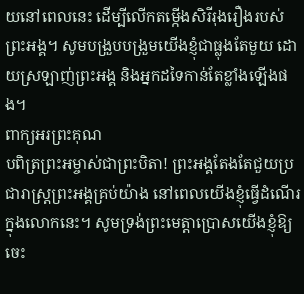យនៅពេលនេះ ដើម្បីលើកតម្កើងសិរីរុងរឿងរបស់ ព្រះអង្គ។ សូមបង្រួបបង្រួមយើងខ្ញុំជាធ្លុងតែមួយ ដោយស្រឡាញ់ព្រះអង្គ និងអ្នកដទៃកាន់តែខ្លាំងឡើងផង។
ពាក្យអរព្រះគុណ
បពិត្រព្រះអម្ចាស់ជាព្រះបិតា! ព្រះអង្គតែងតែជួយប្រជារាស្ត្រព្រះអង្គគ្រប់យ៉ាង នៅពេលយើងខ្ញុំធ្វើដំណើរក្នុងលោកនេះ។ សូមទ្រង់ព្រះមេត្តាប្រោសយើងខ្ញុំឱ្យចេះ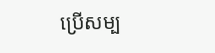ប្រើសម្ប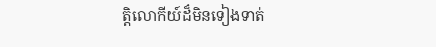ត្តិលោកីយ៍ដ៏មិនទៀងទាត់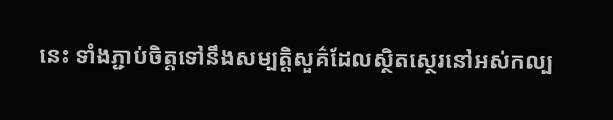នេះ ទាំងភ្ជាប់ចិត្តទៅនឹងសម្បត្តិសួគ៌ដែលស្ថិតស្ថេរនៅអស់កល្ប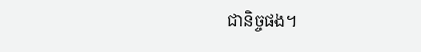ជានិច្ចផង។